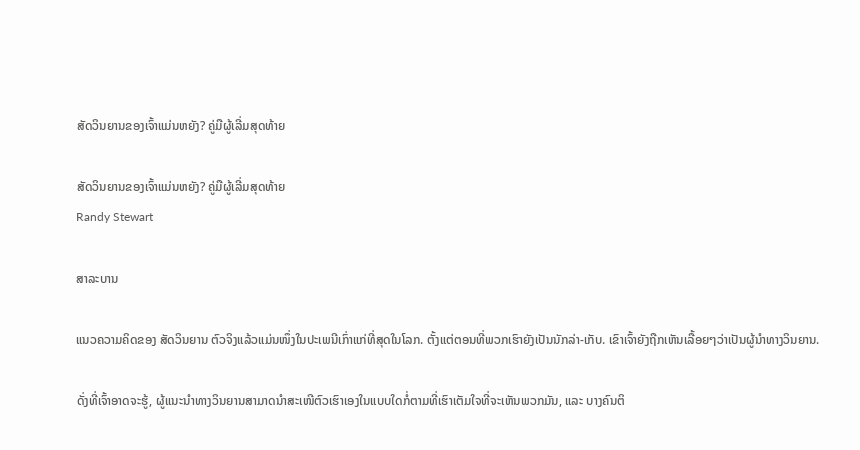ສັດວິນຍານຂອງເຈົ້າແມ່ນຫຍັງ? ຄູ່ມືຜູ້ເລີ່ມສຸດທ້າຍ

ສັດວິນຍານຂອງເຈົ້າແມ່ນຫຍັງ? ຄູ່ມືຜູ້ເລີ່ມສຸດທ້າຍ
Randy Stewart

ສາລະບານ

ແນວຄວາມຄິດຂອງ ສັດວິນຍານ ຕົວຈິງແລ້ວແມ່ນໜຶ່ງໃນປະເພນີເກົ່າແກ່ທີ່ສຸດໃນໂລກ. ຕັ້ງແຕ່ຕອນທີ່ພວກເຮົາຍັງເປັນນັກລ່າ-ເກັບ. ເຂົາເຈົ້າຍັງຖືກເຫັນເລື້ອຍໆວ່າເປັນຜູ້ນໍາທາງວິນຍານ.

ດັ່ງທີ່ເຈົ້າອາດຈະຮູ້, ຜູ້ແນະນຳທາງວິນຍານສາມາດນຳສະເໜີຕົວເຮົາເອງໃນແບບໃດກໍ່ຕາມທີ່ເຮົາເຕັມໃຈທີ່ຈະເຫັນພວກມັນ, ແລະ ບາງຄົນຕິ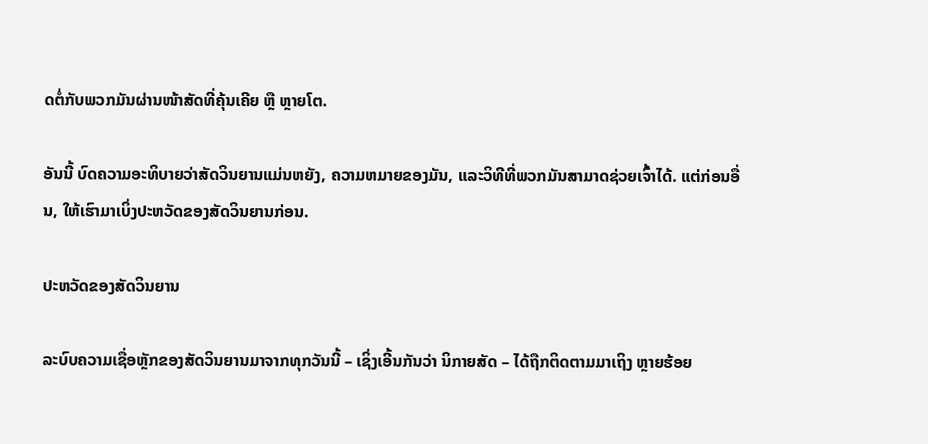ດຕໍ່ກັບພວກມັນຜ່ານໜ້າສັດທີ່ຄຸ້ນເຄີຍ ຫຼື ຫຼາຍໂຕ.

ອັນນີ້ ບົດຄວາມອະທິບາຍວ່າສັດວິນຍານແມ່ນຫຍັງ, ຄວາມຫມາຍຂອງມັນ, ແລະວິທີທີ່ພວກມັນສາມາດຊ່ວຍເຈົ້າໄດ້. ແຕ່ກ່ອນອື່ນ, ໃຫ້ເຮົາມາເບິ່ງປະຫວັດຂອງສັດວິນຍານກ່ອນ.

ປະຫວັດຂອງສັດວິນຍານ

ລະບົບຄວາມເຊື່ອຫຼັກຂອງສັດວິນຍານມາຈາກທຸກວັນນີ້ – ເຊິ່ງເອີ້ນກັນວ່າ ນິກາຍສັດ – ໄດ້ຖືກຕິດຕາມມາເຖິງ ຫຼາຍຮ້ອຍ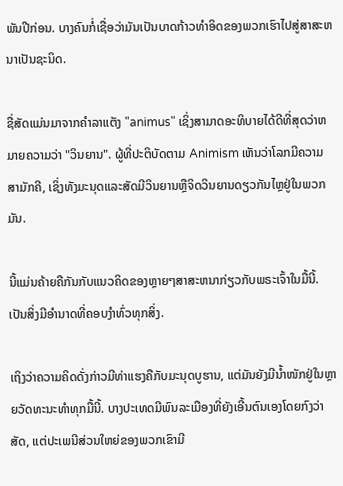ພັນປີກ່ອນ. ບາງຄົນກໍ່ເຊື່ອວ່າມັນເປັນບາດກ້າວທໍາອິດຂອງພວກເຮົາໄປສູ່ສາສະຫນາເປັນຊະນິດ.

ຊື່ສັດແມ່ນມາຈາກຄໍາລາແຕັງ "animus" ເຊິ່ງສາມາດອະທິບາຍໄດ້ດີທີ່ສຸດວ່າຫມາຍຄວາມວ່າ "ວິນຍານ". ຜູ້ທີ່ປະຕິບັດຕາມ Animism ເຫັນວ່າໂລກມີຄວາມສາມັກຄີ, ເຊິ່ງທັງມະນຸດແລະສັດມີວິນຍານຫຼືຈິດວິນຍານດຽວກັນໄຫຼຢູ່ໃນພວກມັນ.

ນີ້ແມ່ນຄ້າຍຄືກັນກັບແນວຄິດຂອງຫຼາຍໆສາສະຫນາກ່ຽວກັບພຣະເຈົ້າໃນມື້ນີ້. ເປັນສິ່ງມີອຳນາດທີ່ຄອບງຳທົ່ວທຸກສິ່ງ.

ເຖິງວ່າຄວາມຄິດດັ່ງກ່າວມີທ່າແຮງຄືກັບມະນຸດບູຮານ, ແຕ່ມັນຍັງມີນ້ຳໜັກຢູ່ໃນຫຼາຍວັດທະນະທຳທຸກມື້ນີ້. ບາງປະເທດມີພົນລະເມືອງທີ່ຍັງເອີ້ນຕົນເອງໂດຍກົງວ່າສັດ, ແຕ່ປະເພນີສ່ວນໃຫຍ່ຂອງພວກເຂົາມີ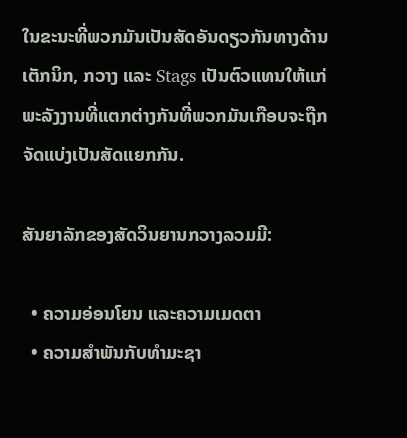ໃນຂະນະທີ່ພວກມັນເປັນສັດອັນດຽວກັນທາງດ້ານເຕັກນິກ, ກວາງ ແລະ Stags ເປັນຕົວແທນໃຫ້ແກ່ພະລັງງານທີ່ແຕກຕ່າງກັນທີ່ພວກມັນເກືອບຈະຖືກຈັດແບ່ງເປັນສັດແຍກກັນ.

ສັນຍາລັກຂອງສັດວິນຍານກວາງລວມມີ:

  • ຄວາມອ່ອນໂຍນ ແລະຄວາມເມດຕາ
  • ຄວາມສຳພັນກັບທຳມະຊາ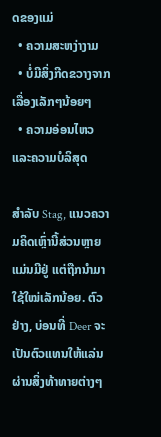ດຂອງແມ່
  • ຄວາມສະຫງ່າງາມ
  • ບໍ່ມີສິ່ງກີດຂວາງຈາກເລື່ອງເລັກໆນ້ອຍໆ
  • ຄວາມອ່ອນໄຫວ ແລະຄວາມບໍລິສຸດ

ສຳລັບ Stag, ແນວຄວາມຄິດເຫຼົ່ານີ້ສ່ວນຫຼາຍແມ່ນມີຢູ່ ແຕ່ຖືກນຳມາໃຊ້ໃໝ່ເລັກນ້ອຍ. ຕົວຢ່າງ, ບ່ອນທີ່ Deer ຈະເປັນຕົວແທນໃຫ້ແລ່ນຜ່ານສິ່ງທ້າທາຍຕ່າງໆ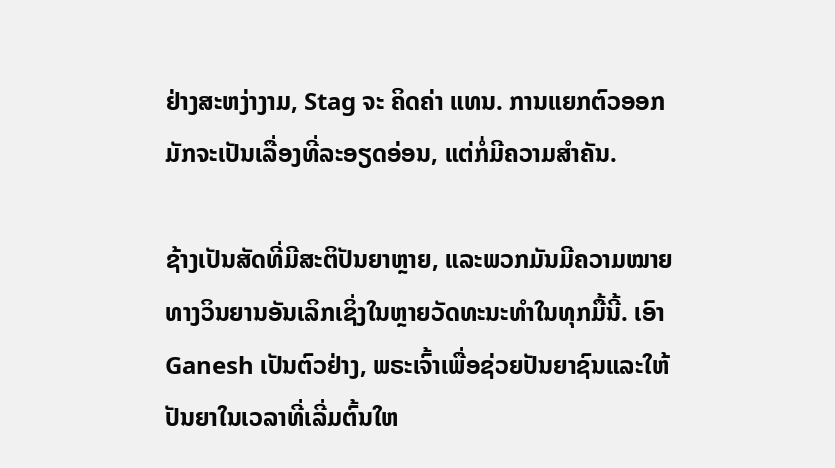ຢ່າງສະຫງ່າງາມ, Stag ຈະ ຄິດຄ່າ ແທນ. ການແຍກຕົວອອກມັກຈະເປັນເລື່ອງທີ່ລະອຽດອ່ອນ, ແຕ່ກໍ່ມີຄວາມສໍາຄັນ.

ຊ້າງເປັນສັດທີ່ມີສະຕິປັນຍາຫຼາຍ, ແລະພວກມັນມີຄວາມໝາຍທາງວິນຍານອັນເລິກເຊິ່ງໃນຫຼາຍວັດທະນະທໍາໃນທຸກມື້ນີ້. ເອົາ Ganesh ເປັນຕົວຢ່າງ, ພຣະເຈົ້າເພື່ອຊ່ວຍປັນຍາຊົນແລະໃຫ້ປັນຍາໃນເວລາທີ່ເລີ່ມຕົ້ນໃຫ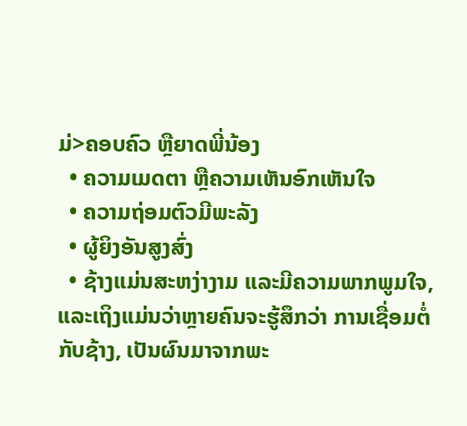ມ່>ຄອບຄົວ ຫຼືຍາດພີ່ນ້ອງ
  • ຄວາມເມດຕາ ຫຼືຄວາມເຫັນອົກເຫັນໃຈ
  • ຄວາມຖ່ອມຕົວມີພະລັງ
  • ຜູ້ຍິງອັນສູງສົ່ງ
  • ຊ້າງແມ່ນສະຫງ່າງາມ ແລະມີຄວາມພາກພູມໃຈ, ແລະເຖິງແມ່ນວ່າຫຼາຍຄົນຈະຮູ້ສຶກວ່າ ການເຊື່ອມຕໍ່ກັບຊ້າງ, ເປັນຜົນມາຈາກພະ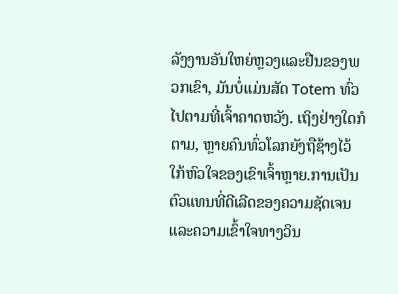ລັງງານອັນໃຫຍ່ຫຼວງແລະຢືນຂອງພວກເຂົາ, ມັນບໍ່ແມ່ນສັດ Totem ທົ່ວໄປຕາມທີ່ເຈົ້າຄາດຫວັງ. ເຖິງຢ່າງໃດກໍຕາມ, ຫຼາຍຄົນທົ່ວໂລກຍັງຖືຊ້າງໄວ້ໃກ້ຫົວໃຈຂອງເຂົາເຈົ້າຫຼາຍ.ການເປັນຕົວແທນທີ່ດີເລີດຂອງຄວາມຊັດເຈນແລະຄວາມເຂົ້າໃຈທາງວິນ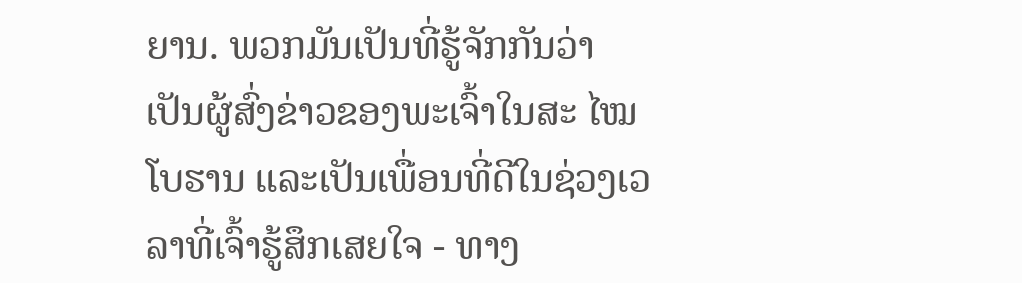ຍານ. ພວກມັນເປັນທີ່ຮູ້ຈັກກັນວ່າເປັນຜູ້ສົ່ງຂ່າວຂອງພະເຈົ້າໃນສະ ໄໝ ໂບຮານ ແລະເປັນເພື່ອນທີ່ດີໃນຊ່ວງເວລາທີ່ເຈົ້າຮູ້ສຶກເສຍໃຈ - ທາງ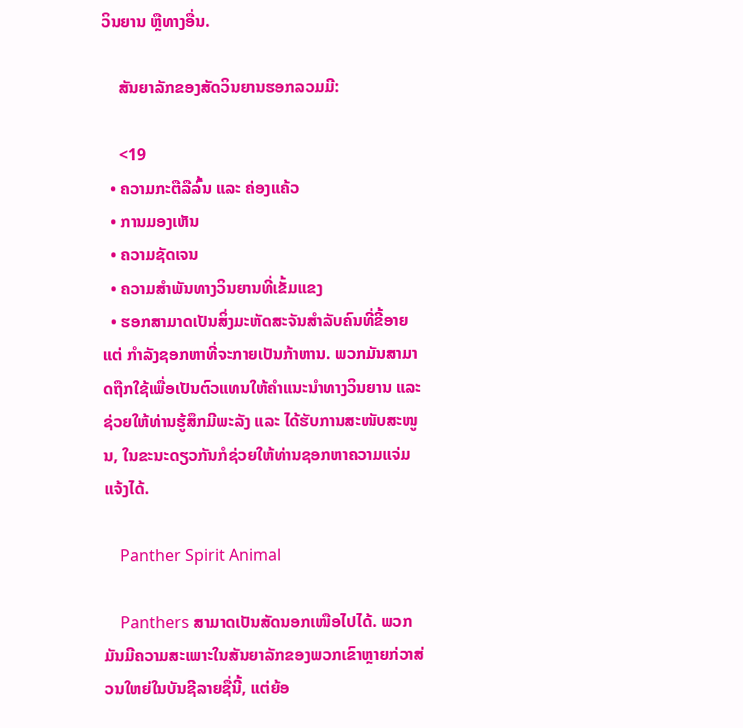ວິນຍານ ຫຼືທາງອື່ນ.

    ສັນຍາລັກຂອງສັດວິນຍານຮອກລວມມີ:

    <19
  • ຄວາມກະຕືລືລົ້ນ ແລະ ຄ່ອງແຄ້ວ
  • ການມອງເຫັນ
  • ຄວາມຊັດເຈນ
  • ຄວາມສຳພັນທາງວິນຍານທີ່ເຂັ້ມແຂງ
  • ຮອກສາມາດເປັນສິ່ງມະຫັດສະຈັນສຳລັບຄົນທີ່ຂີ້ອາຍ ແຕ່ ກໍາລັງຊອກຫາທີ່ຈະກາຍເປັນກ້າຫານ. ພວກມັນສາມາດຖືກໃຊ້ເພື່ອເປັນຕົວແທນໃຫ້ຄຳແນະນຳທາງວິນຍານ ແລະ ຊ່ວຍໃຫ້ທ່ານຮູ້ສຶກມີພະລັງ ແລະ ໄດ້ຮັບການສະໜັບສະໜູນ, ໃນຂະນະດຽວກັນກໍຊ່ວຍໃຫ້ທ່ານຊອກຫາຄວາມແຈ່ມແຈ້ງໄດ້.

    Panther Spirit Animal

    Panthers ສາມາດເປັນສັດນອກເໜືອໄປໄດ້. ພວກມັນມີຄວາມສະເພາະໃນສັນຍາລັກຂອງພວກເຂົາຫຼາຍກ່ວາສ່ວນໃຫຍ່ໃນບັນຊີລາຍຊື່ນີ້, ແຕ່ຍ້ອ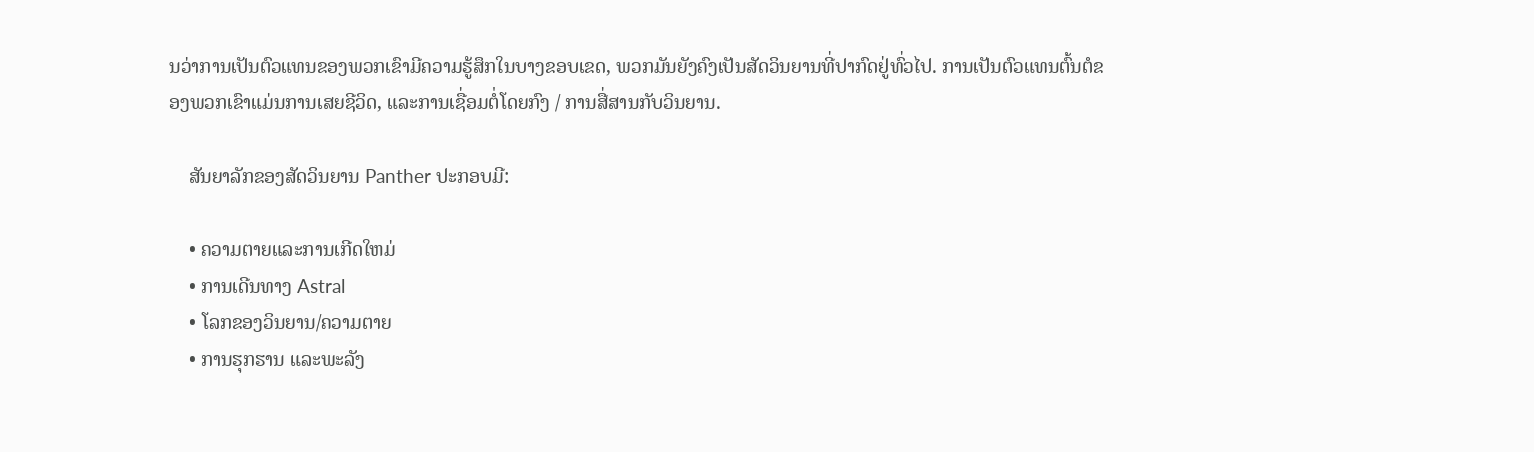ນວ່າການເປັນຕົວແທນຂອງພວກເຂົາມີຄວາມຮູ້ສຶກໃນບາງຂອບເຂດ, ພວກມັນຍັງຄົງເປັນສັດວິນຍານທີ່ປາກົດຢູ່ທົ່ວໄປ. ການເປັນຕົວແທນຕົ້ນຕໍຂອງພວກເຂົາແມ່ນການເສຍຊີວິດ, ແລະການເຊື່ອມຕໍ່ໂດຍກົງ / ການສື່ສານກັບວິນຍານ.

    ສັນຍາລັກຂອງສັດວິນຍານ Panther ປະກອບມີ:

    • ຄວາມຕາຍແລະການເກີດໃຫມ່
    • ການເດີນທາງ Astral
    • ໂລກຂອງວິນຍານ/ຄວາມຕາຍ
    • ການຮຸກຮານ ແລະພະລັງ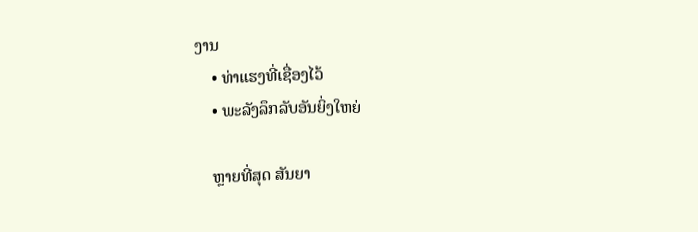ງານ
    • ທ່າແຮງທີ່ເຊື່ອງໄວ້
    • ພະລັງລຶກລັບອັນຍິ່ງໃຫຍ່

    ຫຼາຍທີ່ສຸດ ສັນຍາ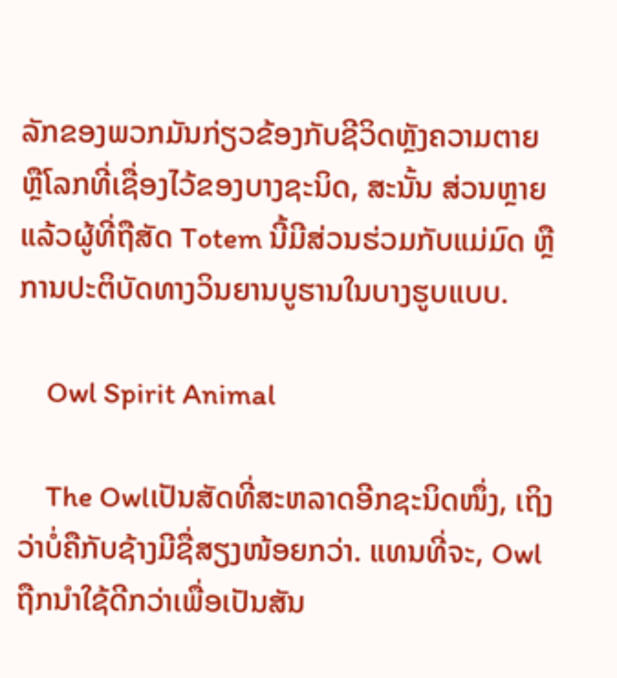ລັກຂອງພວກມັນກ່ຽວຂ້ອງກັບຊີວິດຫຼັງຄວາມຕາຍ ຫຼືໂລກທີ່ເຊື່ອງໄວ້ຂອງບາງຊະນິດ, ສະນັ້ນ ສ່ວນຫຼາຍແລ້ວຜູ້ທີ່ຖືສັດ Totem ນີ້ມີສ່ວນຮ່ວມກັບແມ່ມົດ ຫຼືການປະຕິບັດທາງວິນຍານບູຮານໃນບາງຮູບແບບ.

    Owl Spirit Animal

    The Owlເປັນສັດທີ່ສະຫລາດອີກຊະນິດໜຶ່ງ, ເຖິງວ່າບໍ່ຄືກັບຊ້າງມີຊື່ສຽງໜ້ອຍກວ່າ. ແທນທີ່ຈະ, Owl ຖືກນໍາໃຊ້ດີກວ່າເພື່ອເປັນສັນ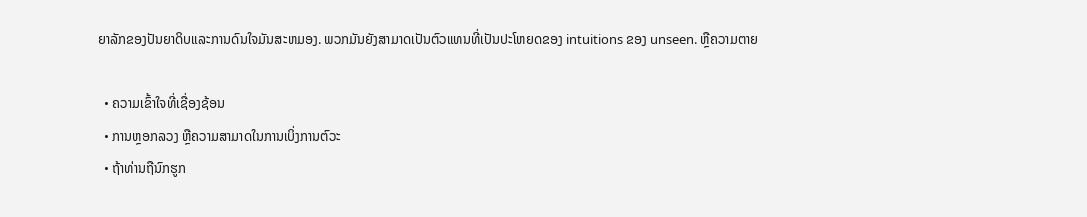ຍາລັກຂອງປັນຍາດິບແລະການດົນໃຈມັນສະຫມອງ. ພວກມັນຍັງສາມາດເປັນຕົວແທນທີ່ເປັນປະໂຫຍດຂອງ intuitions ຂອງ unseen. ຫຼືຄວາມຕາຍ

  • ຄວາມເຂົ້າໃຈທີ່ເຊື່ອງຊ້ອນ
  • ການຫຼອກລວງ ຫຼືຄວາມສາມາດໃນການເບິ່ງການຕົວະ
  • ຖ້າທ່ານຖືນົກຮູກ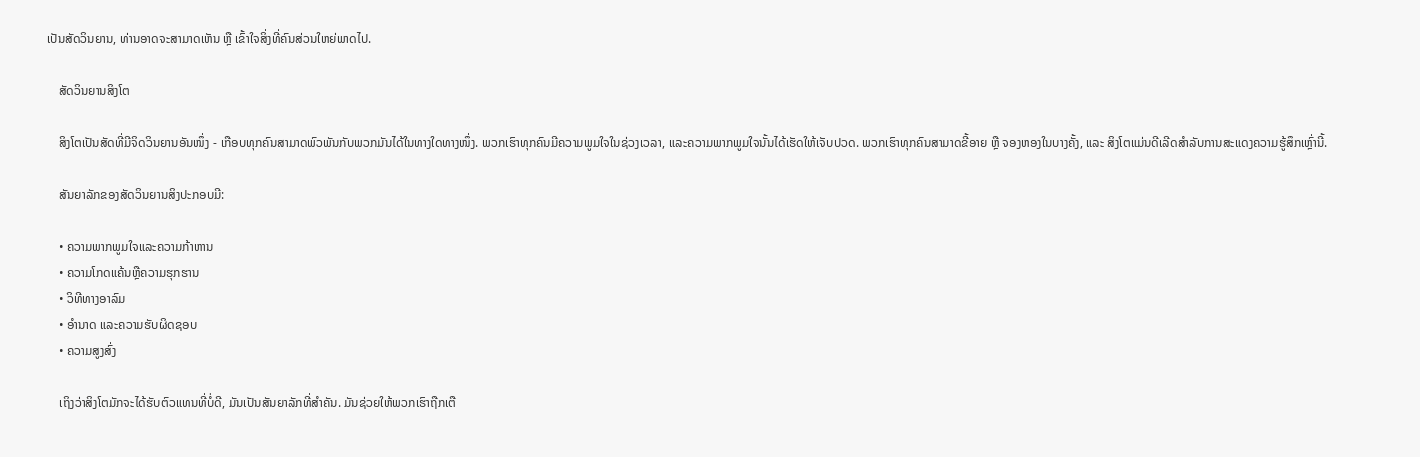ເປັນສັດວິນຍານ, ທ່ານອາດຈະສາມາດເຫັນ ຫຼື ເຂົ້າໃຈສິ່ງທີ່ຄົນສ່ວນໃຫຍ່ພາດໄປ.

    ສັດວິນຍານສິງໂຕ

    ສິງໂຕເປັນສັດທີ່ມີຈິດວິນຍານອັນໜຶ່ງ - ເກືອບທຸກຄົນສາມາດພົວພັນກັບພວກມັນໄດ້ໃນທາງໃດທາງໜຶ່ງ. ພວກເຮົາທຸກຄົນມີຄວາມພູມໃຈໃນຊ່ວງເວລາ, ແລະຄວາມພາກພູມໃຈນັ້ນໄດ້ເຮັດໃຫ້ເຈັບປວດ. ພວກເຮົາທຸກຄົນສາມາດຂີ້ອາຍ ຫຼື ຈອງຫອງໃນບາງຄັ້ງ, ແລະ ສິງໂຕແມ່ນດີເລີດສໍາລັບການສະແດງຄວາມຮູ້ສຶກເຫຼົ່ານີ້.

    ສັນຍາລັກຂອງສັດວິນຍານສິງປະກອບມີ:

    • ຄວາມພາກພູມໃຈແລະຄວາມກ້າຫານ
    • ຄວາມໂກດແຄ້ນຫຼືຄວາມຮຸກຮານ
    • ວິທີທາງອາລົມ
    • ອຳນາດ ແລະຄວາມຮັບຜິດຊອບ
    • ຄວາມສູງສົ່ງ

    ເຖິງວ່າສິງໂຕມັກຈະໄດ້ຮັບຕົວແທນທີ່ບໍ່ດີ, ມັນເປັນສັນຍາລັກທີ່ສໍາຄັນ. ມັນຊ່ວຍໃຫ້ພວກເຮົາຖືກເຕື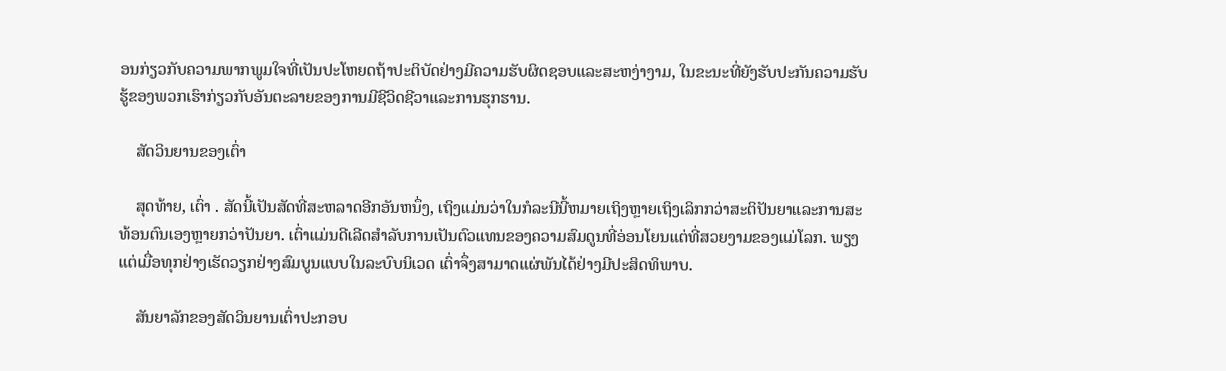ອນກ່ຽວກັບຄວາມພາກພູມໃຈທີ່ເປັນປະໂຫຍດຖ້າປະຕິບັດຢ່າງມີຄວາມຮັບຜິດຊອບແລະສະຫງ່າງາມ, ໃນຂະນະທີ່ຍັງຮັບປະກັນຄວາມຮັບຮູ້ຂອງພວກເຮົາກ່ຽວກັບອັນຕະລາຍຂອງການມີຊີວິດຊີວາແລະການຮຸກຮານ.

    ສັດວິນຍານຂອງເຕົ່າ

    ສຸດທ້າຍ, ເຕົ່າ . ສັດນີ້ເປັນສັດທີ່ສະຫລາດອີກອັນຫນຶ່ງ, ເຖິງແມ່ນວ່າໃນກໍລະນີນີ້ຫມາຍເຖິງຫຼາຍເຖິງເລິກກວ່າສະຕິປັນຍາແລະການສະທ້ອນຕົນເອງຫຼາຍກວ່າປັນຍາ. ເຕົ່າແມ່ນດີເລີດສໍາລັບການເປັນຕົວແທນຂອງຄວາມສົມດູນທີ່ອ່ອນໂຍນແຕ່ທີ່ສວຍງາມຂອງແມ່ໂລກ. ພຽງແຕ່ເມື່ອທຸກຢ່າງເຮັດວຽກຢ່າງສົມບູນແບບໃນລະບົບນິເວດ ເຕົ່າຈຶ່ງສາມາດແຜ່ພັນໄດ້ຢ່າງມີປະສິດທິພາບ.

    ສັນຍາລັກຂອງສັດວິນຍານເຕົ່າປະກອບ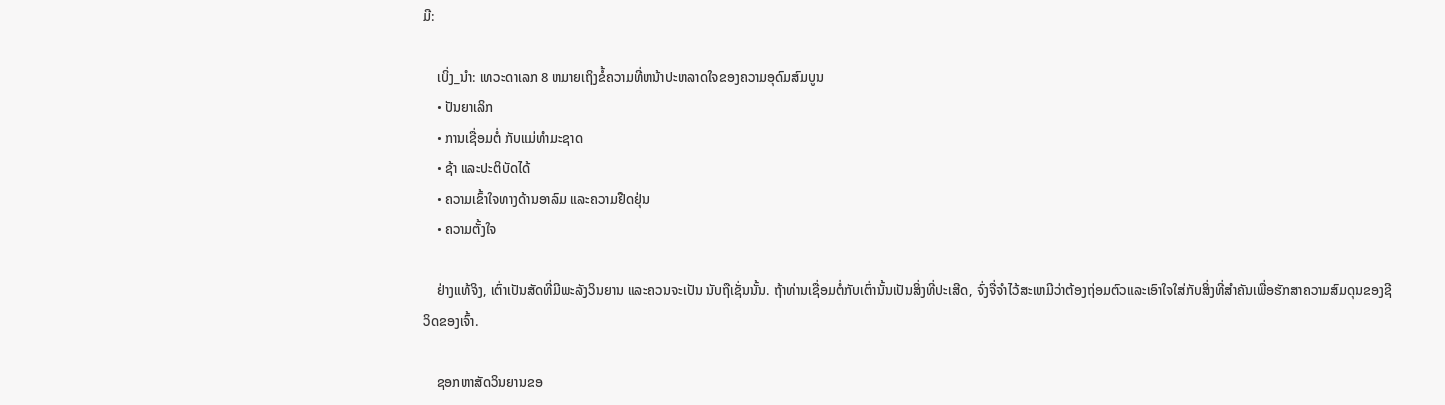ມີ:

    ເບິ່ງ_ນຳ: ເທວະດາເລກ 8 ຫມາຍເຖິງຂໍ້ຄວາມທີ່ຫນ້າປະຫລາດໃຈຂອງຄວາມອຸດົມສົມບູນ
    • ປັນຍາເລິກ
    • ການເຊື່ອມຕໍ່ ກັບແມ່ທໍາມະຊາດ
    • ຊ້າ ແລະປະຕິບັດໄດ້
    • ຄວາມເຂົ້າໃຈທາງດ້ານອາລົມ ແລະຄວາມຢືດຢຸ່ນ
    • ຄວາມຕັ້ງໃຈ

    ຢ່າງແທ້ຈິງ, ເຕົ່າເປັນສັດທີ່ມີພະລັງວິນຍານ ແລະຄວນຈະເປັນ ນັບຖືເຊັ່ນນັ້ນ. ຖ້າທ່ານເຊື່ອມຕໍ່ກັບເຕົ່ານັ້ນເປັນສິ່ງທີ່ປະເສີດ, ຈົ່ງຈື່ຈໍາໄວ້ສະເຫມີວ່າຕ້ອງຖ່ອມຕົວແລະເອົາໃຈໃສ່ກັບສິ່ງທີ່ສໍາຄັນເພື່ອຮັກສາຄວາມສົມດຸນຂອງຊີວິດຂອງເຈົ້າ.

    ຊອກຫາສັດວິນຍານຂອ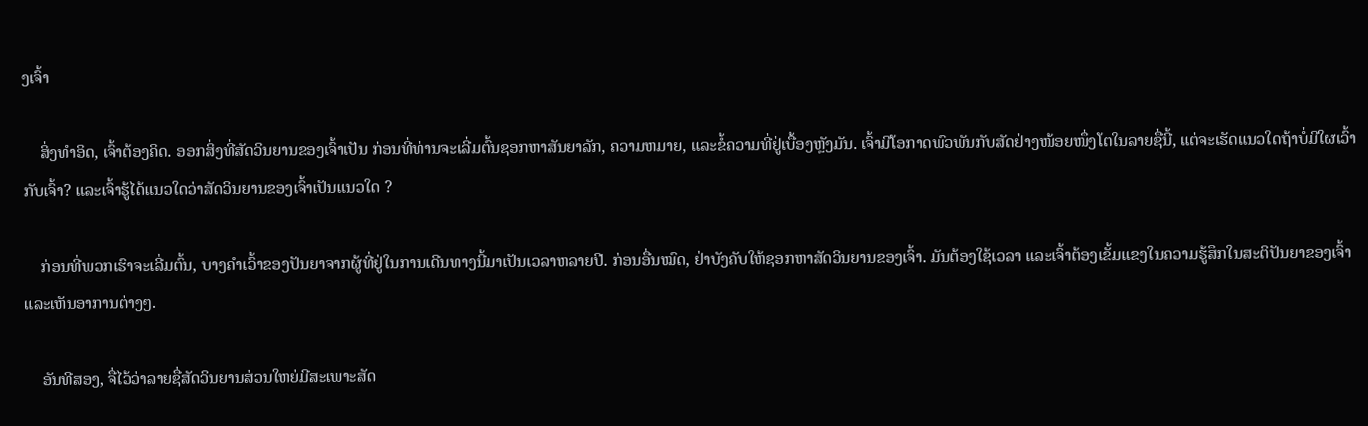ງເຈົ້າ

    ສິ່ງທໍາອິດ, ເຈົ້າຕ້ອງຄິດ. ອອກສິ່ງທີ່ສັດວິນຍານຂອງເຈົ້າເປັນ ກ່ອນທີ່ທ່ານຈະເລີ່ມຕົ້ນຊອກຫາສັນຍາລັກ, ຄວາມຫມາຍ, ແລະຂໍ້ຄວາມທີ່ຢູ່ເບື້ອງຫຼັງມັນ. ເຈົ້າມີໂອກາດພົວພັນກັບສັດຢ່າງໜ້ອຍໜຶ່ງໂຕໃນລາຍຊື່ນີ້, ແຕ່ຈະເຮັດແນວໃດຖ້າບໍ່ມີໃຜເວົ້າກັບເຈົ້າ? ແລະເຈົ້າຮູ້ໄດ້ແນວໃດວ່າສັດວິນຍານຂອງເຈົ້າເປັນແນວໃດ ?

    ກ່ອນທີ່ພວກເຮົາຈະເລີ່ມຕົ້ນ, ບາງຄໍາເວົ້າຂອງປັນຍາຈາກຜູ້ທີ່ຢູ່ໃນການເດີນທາງນີ້ມາເປັນເວລາຫລາຍປີ. ກ່ອນອື່ນໝົດ, ຢ່າບັງຄັບໃຫ້ຊອກຫາສັດວິນຍານຂອງເຈົ້າ. ມັນຕ້ອງໃຊ້ເວລາ ແລະເຈົ້າຕ້ອງເຂັ້ມແຂງໃນຄວາມຮູ້ສຶກໃນສະຕິປັນຍາຂອງເຈົ້າ ແລະເຫັນອາການຕ່າງໆ.

    ອັນທີສອງ, ຈື່ໄວ້ວ່າລາຍຊື່ສັດວິນຍານສ່ວນໃຫຍ່ມີສະເພາະສັດ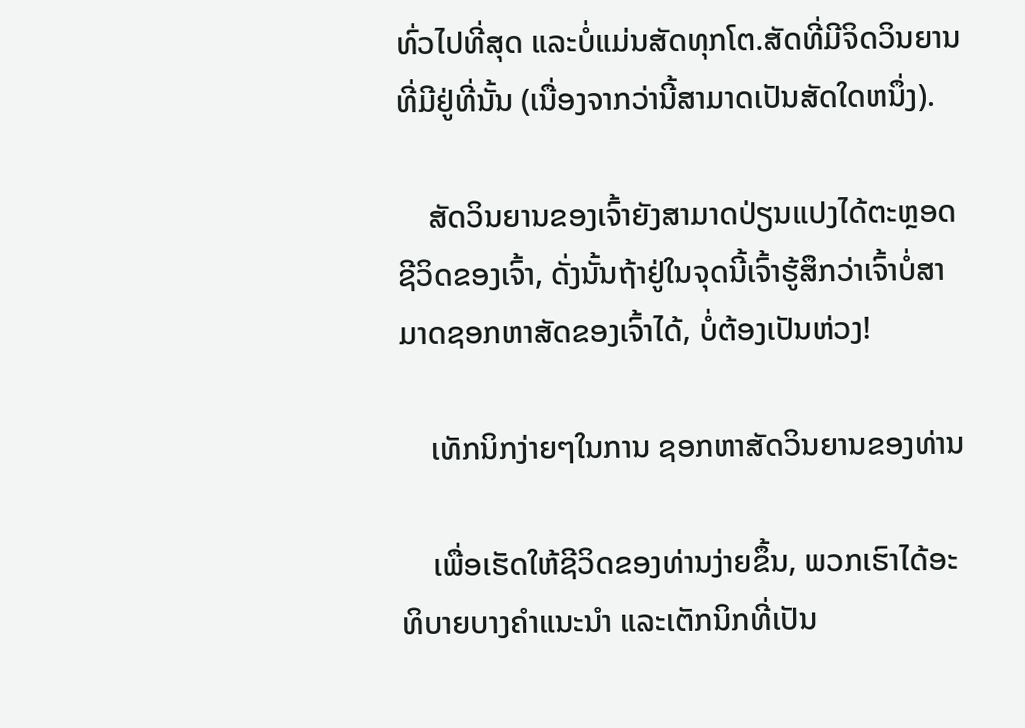ທົ່ວໄປທີ່ສຸດ ແລະບໍ່ແມ່ນສັດທຸກໂຕ.ສັດທີ່ມີຈິດວິນຍານທີ່ມີຢູ່ທີ່ນັ້ນ (ເນື່ອງຈາກວ່ານີ້ສາມາດເປັນສັດໃດຫນຶ່ງ).

    ສັດວິນຍານຂອງເຈົ້າຍັງສາມາດປ່ຽນແປງໄດ້ຕະຫຼອດຊີວິດຂອງເຈົ້າ, ດັ່ງນັ້ນຖ້າຢູ່ໃນຈຸດນີ້ເຈົ້າຮູ້ສຶກວ່າເຈົ້າບໍ່ສາມາດຊອກຫາສັດຂອງເຈົ້າໄດ້, ບໍ່ຕ້ອງເປັນຫ່ວງ!

    ເທັກນິກງ່າຍໆໃນການ ຊອກຫາສັດວິນຍານຂອງທ່ານ

    ເພື່ອເຮັດໃຫ້ຊີວິດຂອງທ່ານງ່າຍຂຶ້ນ, ພວກເຮົາໄດ້ອະທິບາຍບາງຄໍາແນະນໍາ ແລະເຕັກນິກທີ່ເປັນ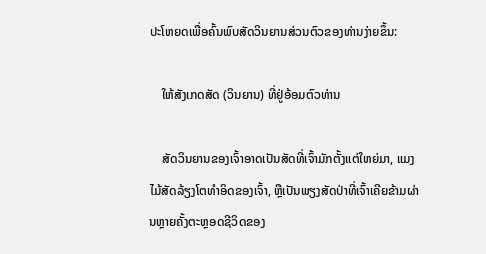ປະໂຫຍດເພື່ອຄົ້ນພົບສັດວິນຍານສ່ວນຕົວຂອງທ່ານງ່າຍຂຶ້ນ:

    ໃຫ້ສັງເກດສັດ (ວິນຍານ) ທີ່ຢູ່ອ້ອມຕົວທ່ານ

    ສັດວິນຍານຂອງເຈົ້າອາດເປັນສັດທີ່ເຈົ້າມັກຕັ້ງແຕ່ໃຫຍ່ມາ, ແມງໄມ້ສັດລ້ຽງໂຕທຳອິດຂອງເຈົ້າ, ຫຼືເປັນພຽງສັດປ່າທີ່ເຈົ້າເຄີຍຂ້າມຜ່ານຫຼາຍຄັ້ງຕະຫຼອດຊີວິດຂອງ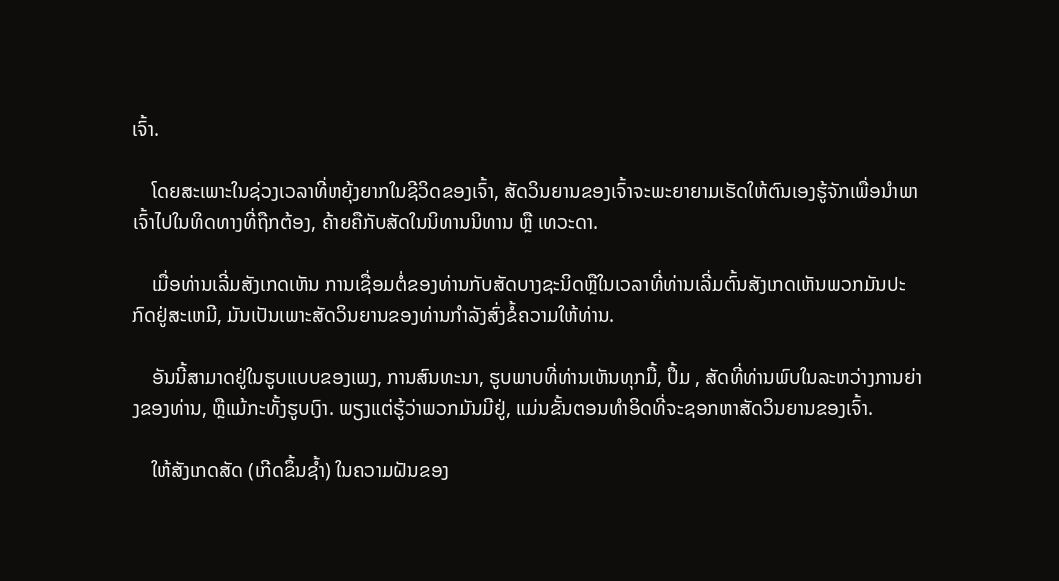ເຈົ້າ.

    ໂດຍສະເພາະໃນຊ່ວງເວລາທີ່ຫຍຸ້ງຍາກໃນຊີວິດຂອງເຈົ້າ, ສັດວິນຍານຂອງເຈົ້າຈະພະຍາຍາມເຮັດໃຫ້ຕົນເອງຮູ້ຈັກເພື່ອນໍາພາເຈົ້າໄປໃນທິດທາງທີ່ຖືກຕ້ອງ, ຄ້າຍຄືກັບສັດໃນນິທານນິທານ ຫຼື ເທວະດາ.

    ເມື່ອທ່ານເລີ່ມສັງເກດເຫັນ ການເຊື່ອມຕໍ່ຂອງທ່ານກັບສັດບາງຊະນິດຫຼືໃນເວລາທີ່ທ່ານເລີ່ມຕົ້ນສັງເກດເຫັນພວກມັນປະກົດຢູ່ສະເຫມີ, ມັນເປັນເພາະສັດວິນຍານຂອງທ່ານກໍາລັງສົ່ງຂໍ້ຄວາມໃຫ້ທ່ານ.

    ອັນນີ້ສາມາດຢູ່ໃນຮູບແບບຂອງເພງ, ການສົນທະນາ, ຮູບພາບທີ່ທ່ານເຫັນທຸກມື້, ປຶ້ມ , ສັດທີ່ທ່ານພົບໃນລະຫວ່າງການຍ່າງຂອງທ່ານ, ຫຼືແມ້ກະທັ້ງຮູບເງົາ. ພຽງແຕ່ຮູ້ວ່າພວກມັນມີຢູ່, ແມ່ນຂັ້ນຕອນທໍາອິດທີ່ຈະຊອກຫາສັດວິນຍານຂອງເຈົ້າ.

    ໃຫ້ສັງເກດສັດ (ເກີດຂຶ້ນຊ້ຳ) ໃນຄວາມຝັນຂອງ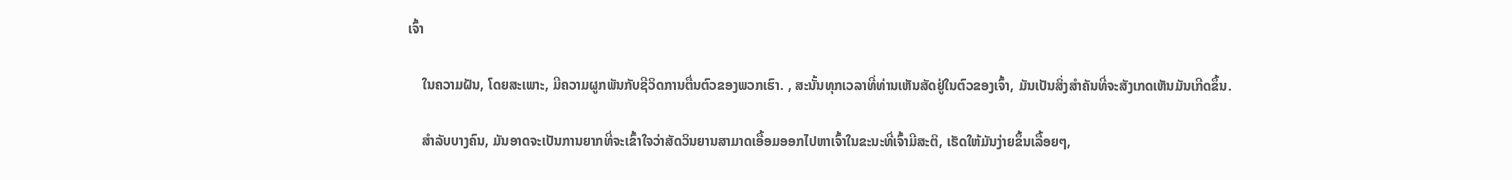ເຈົ້າ

    ໃນຄວາມຝັນ, ໂດຍສະເພາະ, ມີຄວາມຜູກພັນກັບຊີວິດການຕື່ນຕົວຂອງພວກເຮົາ. , ສະນັ້ນທຸກເວລາທີ່ທ່ານເຫັນສັດຢູ່ໃນຕົວຂອງເຈົ້າ, ມັນເປັນສິ່ງສໍາຄັນທີ່ຈະສັງເກດເຫັນມັນເກີດຂຶ້ນ.

    ສໍາລັບບາງຄົນ, ມັນອາດຈະເປັນການຍາກທີ່ຈະເຂົ້າໃຈວ່າສັດວິນຍານສາມາດເອື້ອມອອກໄປຫາເຈົ້າໃນຂະນະທີ່ເຈົ້າມີສະຕິ, ເຮັດໃຫ້ມັນງ່າຍຂຶ້ນເລື້ອຍໆ,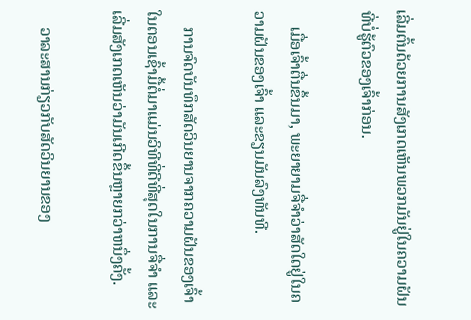ເລີ່ມຕົ້ນດ້ວຍການສັງເກດເຫັນພວກມັນຢູ່ໃນຄວາມຝັນທີ່ບໍ່ຮູ້ຕົວຂອງເຈົ້າກ່ອນ.

    ເມື່ອເຈົ້າຕື່ນຂຶ້ນມາ, ພະຍາຍາມຈື່ຈໍາວ່າສັດໃດຢູ່ໃນຄວາມຝັນຂອງເຈົ້າ ແລະຂຽນມັນລົງທັນທີ.

    ການຈົດບັນທຶກສັດວິນຍານຈາກຄວາມຝັນຂອງເຈົ້າໃນຕອນເຊົ້າມື້ຕໍ່ມາແມ່ນວິທີທີ່ດີທີ່ສຸດໃນການຈື່ຈໍາ ແລະເລີ່ມສັງເກດເຫັນວ່າມັນເກີດຂຶ້ນຫຼາຍກວ່າຫນຶ່ງຄັ້ງ.

    ວາລະສານກ່ຽວກັບສັດວິນຍານຂອງ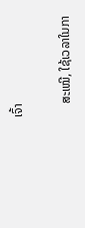ເຈົ້າ

    ສະເໝີ, ໃຊ້ເວລາໃນກາ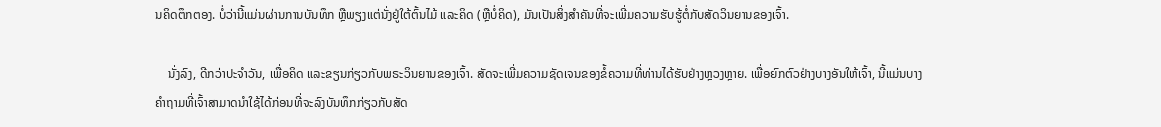ນຄິດຕຶກຕອງ. ບໍ່ວ່ານີ້ແມ່ນຜ່ານການບັນທຶກ ຫຼືພຽງແຕ່ນັ່ງຢູ່ໃຕ້ຕົ້ນໄມ້ ແລະຄິດ (ຫຼືບໍ່ຄິດ), ມັນເປັນສິ່ງສໍາຄັນທີ່ຈະເພີ່ມຄວາມຮັບຮູ້ຕໍ່ກັບສັດວິນຍານຂອງເຈົ້າ.

    ນັ່ງລົງ, ດີກວ່າປະຈໍາວັນ, ເພື່ອຄິດ ແລະຂຽນກ່ຽວກັບພຣະວິນຍານຂອງເຈົ້າ. ສັດຈະເພີ່ມຄວາມຊັດເຈນຂອງຂໍ້ຄວາມທີ່ທ່ານໄດ້ຮັບຢ່າງຫຼວງຫຼາຍ. ເພື່ອຍົກຕົວຢ່າງບາງອັນໃຫ້ເຈົ້າ, ນີ້ແມ່ນບາງຄຳຖາມທີ່ເຈົ້າສາມາດນຳໃຊ້ໄດ້ກ່ອນທີ່ຈະລົງບັນທຶກກ່ຽວກັບສັດ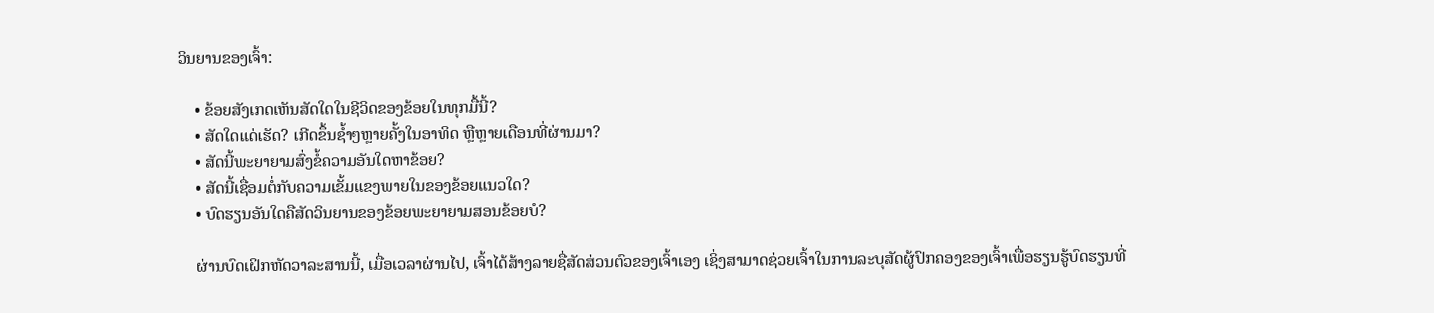ວິນຍານຂອງເຈົ້າ:

    • ຂ້ອຍສັງເກດເຫັນສັດໃດໃນຊີວິດຂອງຂ້ອຍໃນທຸກມື້ນີ້?
    • ສັດໃດແດ່ເຮັດ? ເກີດຂຶ້ນຊ້ຳໆຫຼາຍຄັ້ງໃນອາທິດ ຫຼືຫຼາຍເດືອນທີ່ຜ່ານມາ?
    • ສັດນີ້ພະຍາຍາມສົ່ງຂໍ້ຄວາມອັນໃດຫາຂ້ອຍ?
    • ສັດນີ້ເຊື່ອມຕໍ່ກັບຄວາມເຂັ້ມແຂງພາຍໃນຂອງຂ້ອຍແນວໃດ?
    • ບົດຮຽນອັນໃດຄືສັດວິນຍານຂອງຂ້ອຍພະຍາຍາມສອນຂ້ອຍບໍ?

    ຜ່ານບົດເຝິກຫັດວາລະສານນີ້, ເມື່ອເວລາຜ່ານໄປ, ເຈົ້າໄດ້ສ້າງລາຍຊື່ສັດສ່ວນຕົວຂອງເຈົ້າເອງ ເຊິ່ງສາມາດຊ່ວຍເຈົ້າໃນການລະບຸສັດຜູ້ປົກຄອງຂອງເຈົ້າເພື່ອຮຽນຮູ້ບົດຮຽນທີ່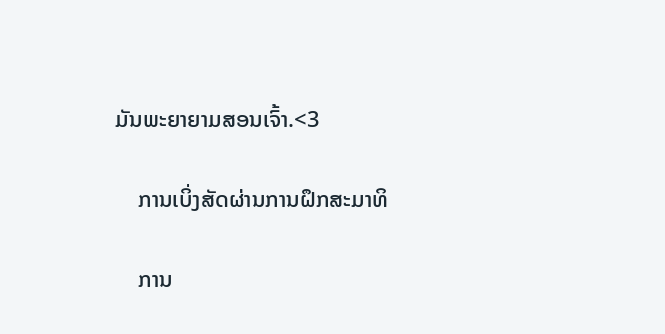ມັນພະຍາຍາມສອນເຈົ້າ.<3

    ການເບິ່ງສັດຜ່ານການຝຶກສະມາທິ

    ການ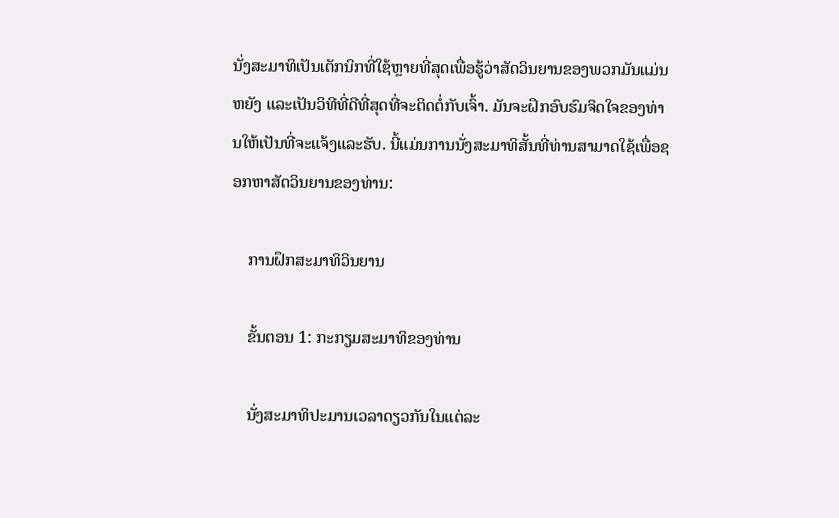ນັ່ງສະມາທິເປັນເຕັກນິກທີ່ໃຊ້ຫຼາຍທີ່ສຸດເພື່ອຮູ້ວ່າສັດວິນຍານຂອງພວກມັນແມ່ນຫຍັງ ແລະເປັນວິທີທີ່ດີທີ່ສຸດທີ່ຈະຕິດຕໍ່ກັບເຈົ້າ. ມັນຈະຝຶກອົບຮົມຈິດໃຈຂອງທ່ານໃຫ້ເປັນທີ່ຈະແຈ້ງແລະຮັບ. ນີ້ແມ່ນການນັ່ງສະມາທິສັ້ນທີ່ທ່ານສາມາດໃຊ້ເພື່ອຊອກຫາສັດວິນຍານຂອງທ່ານ:

    ການຝຶກສະມາທິວິນຍານ

    ຂັ້ນຕອນ 1: ກະກຽມສະມາທິຂອງທ່ານ

    ນັ່ງສະມາທິປະມານເວລາດຽວກັນໃນແຕ່ລະ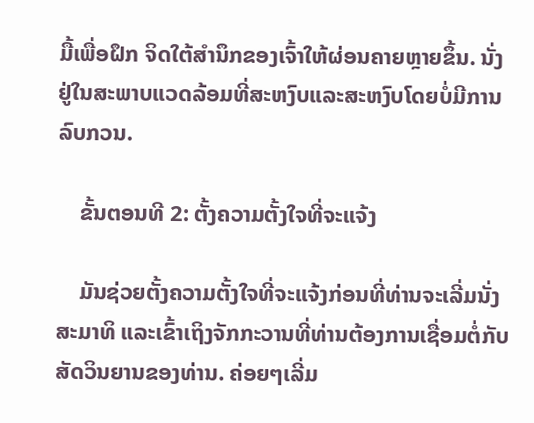ມື້ເພື່ອຝຶກ ຈິດໃຕ້ສຳນຶກຂອງເຈົ້າໃຫ້ຜ່ອນຄາຍຫຼາຍຂຶ້ນ. ນັ່ງຢູ່ໃນສະພາບແວດລ້ອມທີ່ສະຫງົບແລະສະຫງົບໂດຍບໍ່ມີການລົບກວນ.

    ຂັ້ນຕອນທີ 2: ຕັ້ງຄວາມຕັ້ງໃຈທີ່ຈະແຈ້ງ

    ມັນຊ່ວຍຕັ້ງຄວາມຕັ້ງໃຈທີ່ຈະແຈ້ງກ່ອນທີ່ທ່ານຈະເລີ່ມນັ່ງສະມາທິ ແລະເຂົ້າເຖິງຈັກກະວານທີ່ທ່ານຕ້ອງການເຊື່ອມຕໍ່ກັບສັດວິນຍານຂອງທ່ານ. ຄ່ອຍໆເລີ່ມ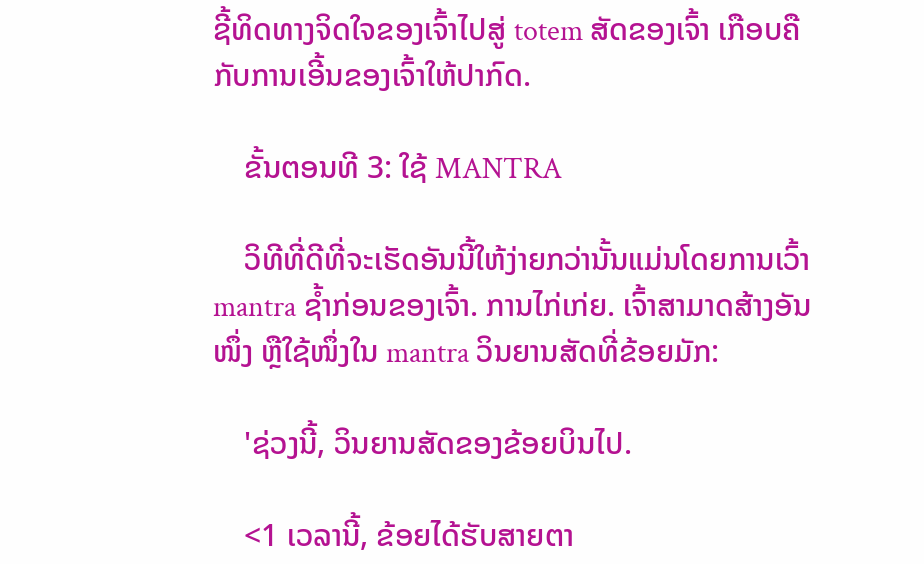ຊີ້ທິດທາງຈິດໃຈຂອງເຈົ້າໄປສູ່ totem ສັດຂອງເຈົ້າ ເກືອບຄືກັບການເອີ້ນຂອງເຈົ້າໃຫ້ປາກົດ.

    ຂັ້ນຕອນທີ 3: ໃຊ້ MANTRA

    ວິທີທີ່ດີທີ່ຈະເຮັດອັນນີ້ໃຫ້ງ່າຍກວ່ານັ້ນແມ່ນໂດຍການເວົ້າ mantra ຊ້ຳກ່ອນຂອງເຈົ້າ. ການໄກ່ເກ່ຍ. ເຈົ້າສາມາດສ້າງອັນໜຶ່ງ ຫຼືໃຊ້ໜຶ່ງໃນ mantra ວິນຍານສັດທີ່ຂ້ອຍມັກ:

    'ຊ່ວງນີ້, ວິນຍານສັດຂອງຂ້ອຍບິນໄປ.

    <1 ເວລານີ້, ຂ້ອຍໄດ້ຮັບສາຍຕາ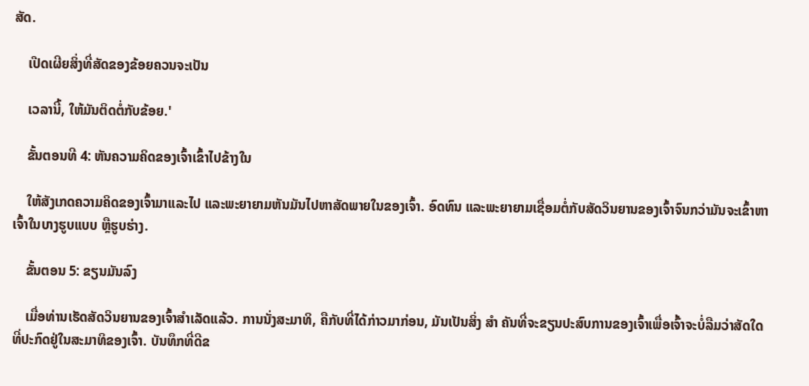ສັດ.

    ເປີດເຜີຍສິ່ງທີ່ສັດຂອງຂ້ອຍຄວນຈະເປັນ

    ເວລານີ້, ໃຫ້ມັນຕິດຕໍ່ກັບຂ້ອຍ.'

    ຂັ້ນຕອນທີ 4: ຫັນຄວາມຄິດຂອງເຈົ້າເຂົ້າໄປຂ້າງໃນ

    ໃຫ້ສັງເກດຄວາມຄິດຂອງເຈົ້າມາແລະໄປ ແລະພະຍາຍາມຫັນມັນໄປຫາສັດພາຍໃນຂອງເຈົ້າ. ອົດທົນ ແລະພະຍາຍາມເຊື່ອມຕໍ່ກັບສັດວິນຍານຂອງເຈົ້າຈົນກວ່າມັນຈະເຂົ້າຫາເຈົ້າໃນບາງຮູບແບບ ຫຼືຮູບຮ່າງ.

    ຂັ້ນຕອນ 5: ຂຽນມັນລົງ

    ເມື່ອທ່ານເຮັດສັດວິນຍານຂອງເຈົ້າສຳເລັດແລ້ວ. ການນັ່ງສະມາທິ, ຄືກັບທີ່ໄດ້ກ່າວມາກ່ອນ, ມັນເປັນສິ່ງ ສຳ ຄັນທີ່ຈະຂຽນປະສົບການຂອງເຈົ້າເພື່ອເຈົ້າຈະບໍ່ລືມວ່າສັດໃດທີ່ປະກົດຢູ່ໃນສະມາທິຂອງເຈົ້າ. ບັນທຶກທີ່ດີຂ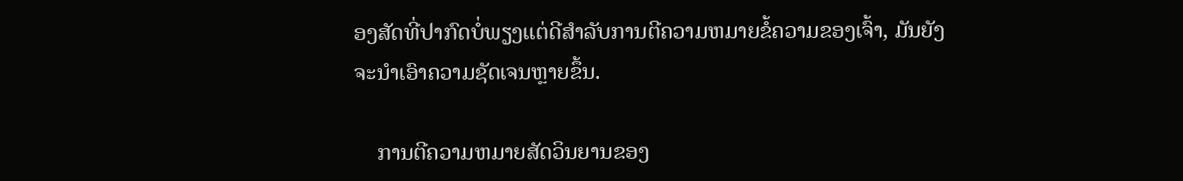ອງສັດທີ່ປາກົດບໍ່ພຽງແຕ່ດີສໍາລັບການຕີຄວາມຫມາຍຂໍ້ຄວາມຂອງເຈົ້າ, ມັນຍັງຈະນໍາເອົາຄວາມຊັດເຈນຫຼາຍຂຶ້ນ.

    ການຕີຄວາມຫມາຍສັດວິນຍານຂອງ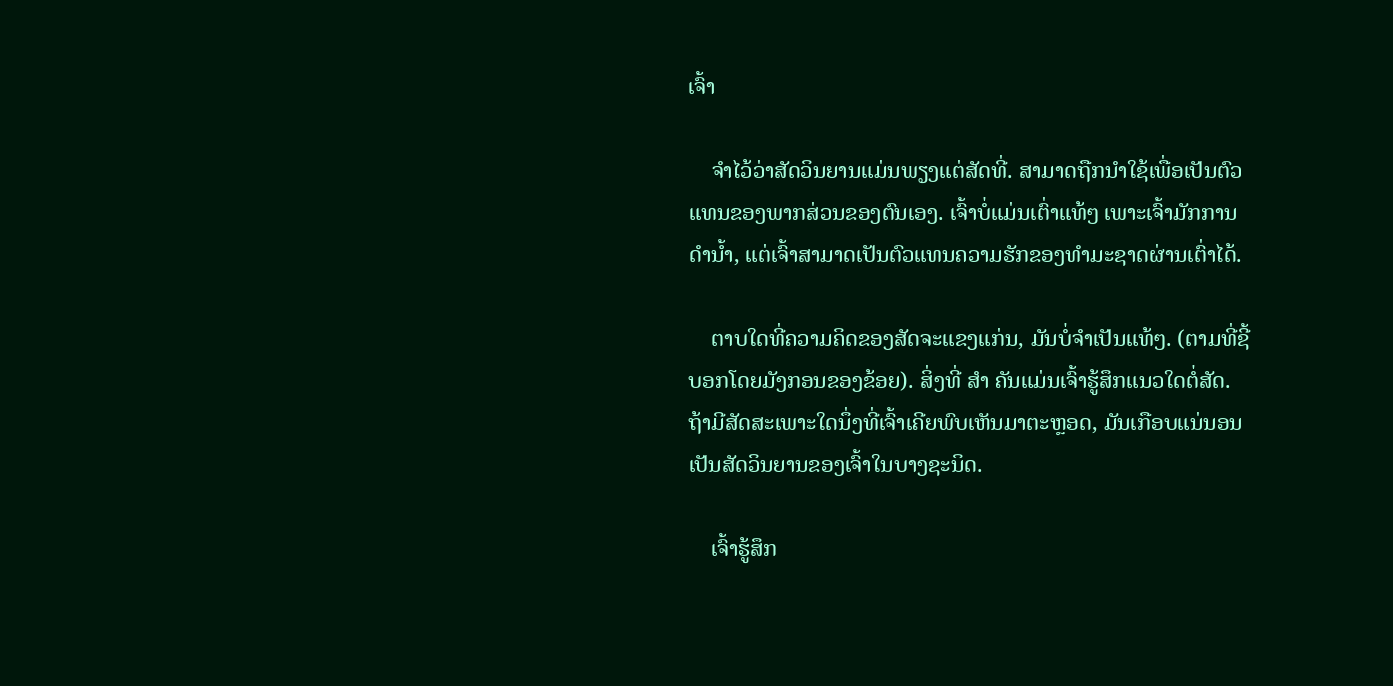ເຈົ້າ

    ຈໍາໄວ້ວ່າສັດວິນຍານແມ່ນພຽງແຕ່ສັດທີ່. ສາມາດຖືກນໍາໃຊ້ເພື່ອເປັນຕົວແທນຂອງພາກສ່ວນຂອງຕົນເອງ. ເຈົ້າບໍ່ແມ່ນເຕົ່າແທ້ໆ ເພາະເຈົ້າມັກການດຳນ້ຳ, ແຕ່ເຈົ້າສາມາດເປັນຕົວແທນຄວາມຮັກຂອງທຳມະຊາດຜ່ານເຕົ່າໄດ້.

    ຕາບໃດທີ່ຄວາມຄິດຂອງສັດຈະແຂງແກ່ນ, ມັນບໍ່ຈຳເປັນແທ້ໆ. (ຕາມທີ່ຊີ້ບອກໂດຍມັງກອນຂອງຂ້ອຍ). ສິ່ງທີ່ ສຳ ຄັນແມ່ນເຈົ້າຮູ້ສຶກແນວໃດຕໍ່ສັດ. ຖ້າມີສັດສະເພາະໃດນຶ່ງທີ່ເຈົ້າເຄີຍພົບເຫັນມາຕະຫຼອດ, ມັນເກືອບແນ່ນອນເປັນສັດວິນຍານຂອງເຈົ້າໃນບາງຊະນິດ.

    ເຈົ້າຮູ້ສຶກ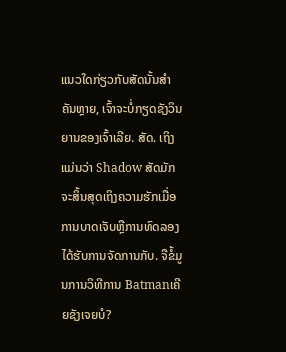ແນວໃດກ່ຽວກັບສັດນັ້ນສຳຄັນຫຼາຍ, ເຈົ້າຈະບໍ່ກຽດຊັງວິນຍານຂອງເຈົ້າເລີຍ. ສັດ. ເຖິງແມ່ນວ່າ Shadow ສັດມັກຈະສິ້ນສຸດເຖິງຄວາມຮັກເມື່ອການບາດເຈັບຫຼືການທົດລອງໄດ້ຮັບການຈັດການກັບ. ຈືຂໍ້ມູນການວິທີການ Batmanເຄີຍຊັງເຈຍບໍ?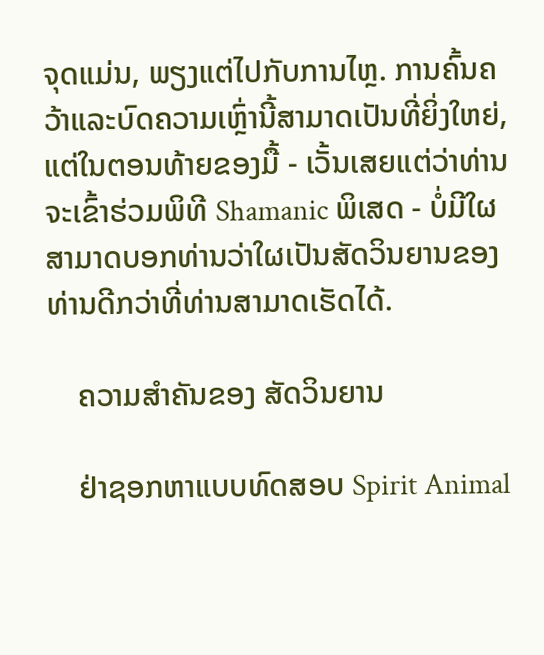ຈຸດແມ່ນ, ພຽງແຕ່ໄປກັບການໄຫຼ. ການຄົ້ນຄວ້າແລະບົດຄວາມເຫຼົ່ານີ້ສາມາດເປັນທີ່ຍິ່ງໃຫຍ່, ແຕ່ໃນຕອນທ້າຍຂອງມື້ - ເວັ້ນເສຍແຕ່ວ່າທ່ານຈະເຂົ້າຮ່ວມພິທີ Shamanic ພິເສດ - ບໍ່ມີໃຜສາມາດບອກທ່ານວ່າໃຜເປັນສັດວິນຍານຂອງທ່ານດີກວ່າທີ່ທ່ານສາມາດເຮັດໄດ້.

    ຄວາມສໍາຄັນຂອງ ສັດວິນຍານ

    ຢ່າຊອກຫາແບບທົດສອບ Spirit Animal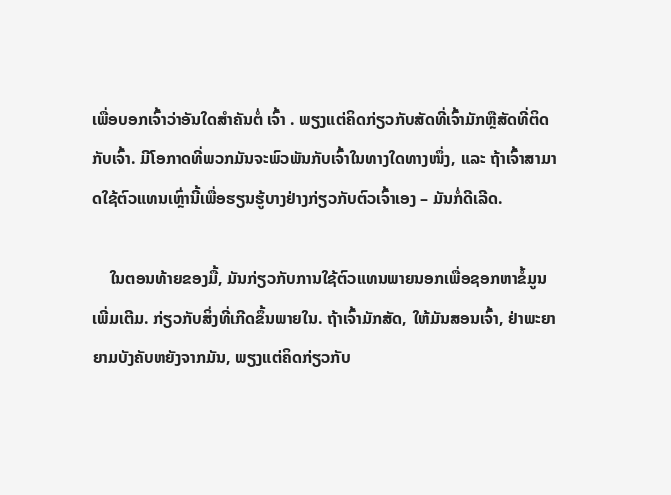ເພື່ອບອກເຈົ້າວ່າອັນໃດສຳຄັນຕໍ່ ເຈົ້າ . ພຽງແຕ່ຄິດກ່ຽວກັບສັດທີ່ເຈົ້າມັກຫຼືສັດທີ່ຕິດກັບເຈົ້າ. ມີໂອກາດທີ່ພວກມັນຈະພົວພັນກັບເຈົ້າໃນທາງໃດທາງໜຶ່ງ, ແລະ ຖ້າເຈົ້າສາມາດໃຊ້ຕົວແທນເຫຼົ່ານີ້ເພື່ອຮຽນຮູ້ບາງຢ່າງກ່ຽວກັບຕົວເຈົ້າເອງ – ມັນກໍ່ດີເລີດ.

    ໃນຕອນທ້າຍຂອງມື້, ມັນກ່ຽວກັບການໃຊ້ຕົວແທນພາຍນອກເພື່ອຊອກຫາຂໍ້ມູນເພີ່ມເຕີມ. ກ່ຽວກັບສິ່ງທີ່ເກີດຂຶ້ນພາຍໃນ. ຖ້າເຈົ້າມັກສັດ, ໃຫ້ມັນສອນເຈົ້າ, ຢ່າພະຍາຍາມບັງຄັບຫຍັງຈາກມັນ, ພຽງແຕ່ຄິດກ່ຽວກັບ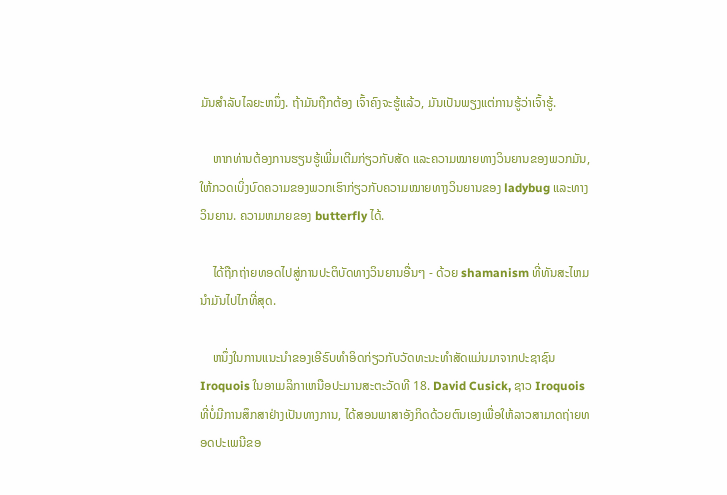ມັນສໍາລັບໄລຍະຫນຶ່ງ. ຖ້າມັນຖືກຕ້ອງ ເຈົ້າຄົງຈະຮູ້ແລ້ວ, ມັນເປັນພຽງແຕ່ການຮູ້ວ່າເຈົ້າຮູ້.

    ຫາກທ່ານຕ້ອງການຮຽນຮູ້ເພີ່ມເຕີມກ່ຽວກັບສັດ ແລະຄວາມໝາຍທາງວິນຍານຂອງພວກມັນ, ໃຫ້ກວດເບິ່ງບົດຄວາມຂອງພວກເຮົາກ່ຽວກັບຄວາມໝາຍທາງວິນຍານຂອງ ladybug ແລະທາງວິນຍານ. ຄວາມຫມາຍຂອງ butterfly ໄດ້.

    ໄດ້ຖືກຖ່າຍທອດໄປສູ່ການປະຕິບັດທາງວິນຍານອື່ນໆ - ດ້ວຍ shamanism ທີ່ທັນສະໄຫມນໍາມັນໄປໄກທີ່ສຸດ.

    ຫນຶ່ງໃນການແນະນໍາຂອງເອີຣົບທໍາອິດກ່ຽວກັບວັດທະນະທໍາສັດແມ່ນມາຈາກປະຊາຊົນ Iroquois ໃນອາເມລິກາເຫນືອປະມານສະຕະວັດທີ 18. David Cusick, ຊາວ Iroquois ທີ່ບໍ່ມີການສຶກສາຢ່າງເປັນທາງການ, ໄດ້ສອນພາສາອັງກິດດ້ວຍຕົນເອງເພື່ອໃຫ້ລາວສາມາດຖ່າຍທອດປະເພນີຂອ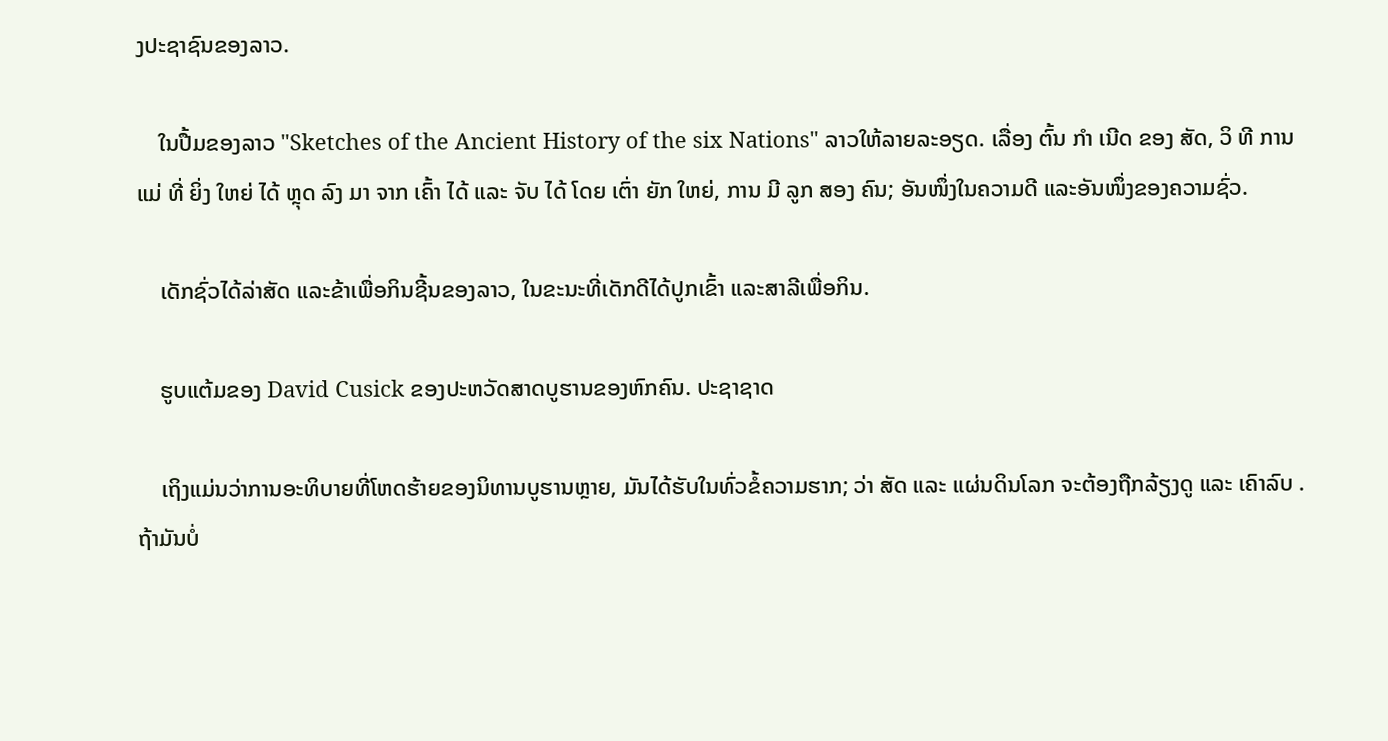ງປະຊາຊົນຂອງລາວ.

    ໃນປື້ມຂອງລາວ "Sketches of the Ancient History of the six Nations" ລາວໃຫ້ລາຍລະອຽດ. ເລື່ອງ ຕົ້ນ ກໍາ ເນີດ ຂອງ ສັດ, ວິ ທີ ການ ແມ່ ທີ່ ຍິ່ງ ໃຫຍ່ ໄດ້ ຫຼຸດ ລົງ ມາ ຈາກ ເຄົ້າ ໄດ້ ແລະ ຈັບ ໄດ້ ໂດຍ ເຕົ່າ ຍັກ ໃຫຍ່, ການ ມີ ລູກ ສອງ ຄົນ; ອັນໜຶ່ງໃນຄວາມດີ ແລະອັນໜຶ່ງຂອງຄວາມຊົ່ວ.

    ເດັກຊົ່ວໄດ້ລ່າສັດ ແລະຂ້າເພື່ອກິນຊີ້ນຂອງລາວ, ໃນຂະນະທີ່ເດັກດີໄດ້ປູກເຂົ້າ ແລະສາລີເພື່ອກິນ.

    ຮູບແຕ້ມຂອງ David Cusick ຂອງປະຫວັດສາດບູຮານຂອງຫົກຄົນ. ປະຊາຊາດ

    ເຖິງແມ່ນວ່າການອະທິບາຍທີ່ໂຫດຮ້າຍຂອງນິທານບູຮານຫຼາຍ, ມັນໄດ້ຮັບໃນທົ່ວຂໍ້ຄວາມຮາກ; ວ່າ ສັດ ແລະ ແຜ່ນດິນໂລກ ຈະຕ້ອງຖືກລ້ຽງດູ ແລະ ເຄົາລົບ . ຖ້າມັນບໍ່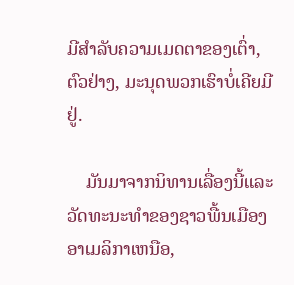ມີສໍາລັບຄວາມເມດຕາຂອງເຕົ່າ, ຕົວຢ່າງ, ມະນຸດພວກເຮົາບໍ່ເຄີຍມີຢູ່.

    ມັນມາຈາກນິທານເລື່ອງນີ້ແລະວັດທະນະທໍາຂອງຊາວພື້ນເມືອງອາເມລິກາເຫນືອ,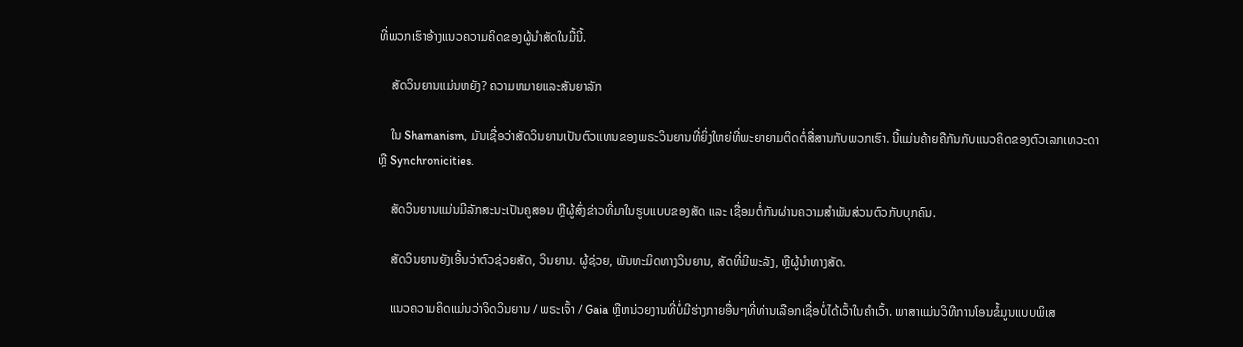ທີ່ພວກເຮົາອ້າງແນວຄວາມຄິດຂອງຜູ້ນໍາສັດໃນມື້ນີ້.

    ສັດວິນຍານແມ່ນຫຍັງ? ຄວາມຫມາຍແລະສັນຍາລັກ

    ໃນ Shamanism, ມັນເຊື່ອວ່າສັດວິນຍານເປັນຕົວແທນຂອງພຣະວິນຍານທີ່ຍິ່ງໃຫຍ່ທີ່ພະຍາຍາມຕິດຕໍ່ສື່ສານກັບພວກເຮົາ. ນີ້ແມ່ນຄ້າຍຄືກັນກັບແນວຄິດຂອງຕົວເລກເທວະດາຫຼື Synchronicities.

    ສັດວິນຍານແມ່ນມີລັກສະນະເປັນຄູສອນ ຫຼືຜູ້ສົ່ງຂ່າວທີ່ມາໃນຮູບແບບຂອງສັດ ແລະ ເຊື່ອມຕໍ່ກັນຜ່ານຄວາມສຳພັນສ່ວນຕົວກັບບຸກຄົນ.

    ສັດວິນຍານຍັງເອີ້ນວ່າຕົວຊ່ວຍສັດ, ວິນຍານ. ຜູ້ຊ່ວຍ, ພັນທະມິດທາງວິນຍານ, ສັດທີ່ມີພະລັງ, ຫຼືຜູ້ນໍາທາງສັດ.

    ແນວຄວາມຄິດແມ່ນວ່າຈິດວິນຍານ / ພຣະເຈົ້າ / Gaia ຫຼືຫນ່ວຍງານທີ່ບໍ່ມີຮ່າງກາຍອື່ນໆທີ່ທ່ານເລືອກເຊື່ອບໍ່ໄດ້ເວົ້າໃນຄໍາເວົ້າ. ພາສາແມ່ນວິທີການໂອນຂໍ້ມູນແບບພິເສ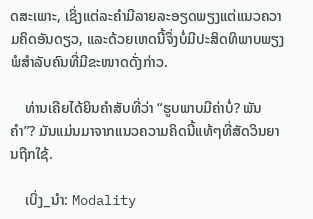ດສະເພາະ, ເຊິ່ງແຕ່ລະຄຳມີລາຍລະອຽດພຽງແຕ່ແນວຄວາມຄິດອັນດຽວ, ແລະດ້ວຍເຫດນີ້ຈຶ່ງບໍ່ມີປະສິດທິພາບພຽງພໍສຳລັບຄົນທີ່ມີຂະໜາດດັ່ງກ່າວ.

    ທ່ານເຄີຍໄດ້ຍິນຄຳສັບທີ່ວ່າ “ຮູບພາບມີຄ່າບໍ່? ພັນຄໍາ”? ມັນແມ່ນມາຈາກແນວຄວາມຄິດນີ້ແທ້ໆທີ່ສັດວິນຍານຖືກໃຊ້.

    ເບິ່ງ_ນຳ: Modality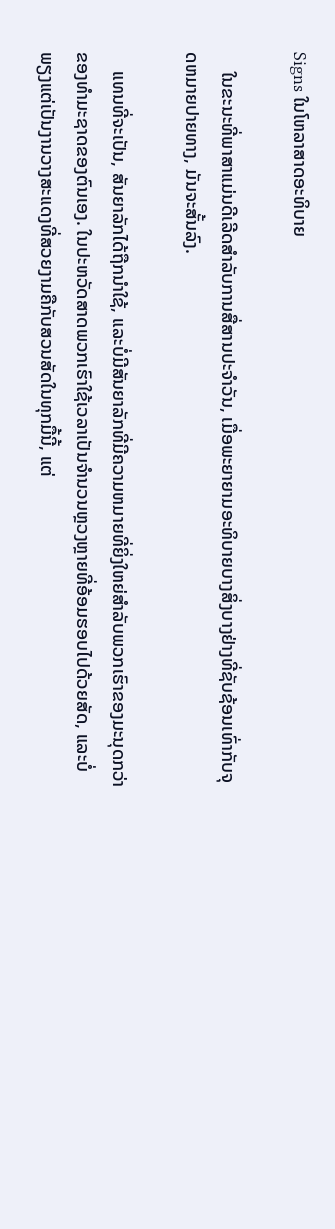Signs ໃນໂຫລາສາດອະທິບາຍ

    ໃນຂະນະທີ່ພາສາແມ່ນດີເລີດສໍາລັບການສື່ສານປະຈໍາວັນ, ເມື່ອພະຍາຍາມອະທິບາຍບາງສິ່ງບາງຢ່າງທີ່ຊັບຊ້ອນເທົ່າກັບຈຸດຫມາຍປາຍທາງ, ມັນຈະສັ້ນລົງ.

    ແທນທີ່ຈະເປັນ, ສັນຍາລັກໄດ້ຖືກນໍາໃຊ້, ແລະບໍ່ມີສັນຍາລັກທີ່ມີຄວາມຫມາຍທີ່ຍິ່ງໃຫຍ່ສໍາລັບພວກເຮົາຂອງມະນຸດກວ່າຂອງທໍາມະຊາດຂອງຕົນເອງ. ໃນປະຫວັດສາດພວກເຮົາໃຊ້ເວລາເປັນຈຳນວນຫຼວງຫຼາຍທີ່ອ້ອມຮອບໄປດ້ວຍສັດ, ແລະບໍ່ພຽງແຕ່ເປັນງານວາງສະແດງທີ່ສວຍງາມຄືກັບສວນສັດໃນທຸກມື້ນີ້, ແຕ່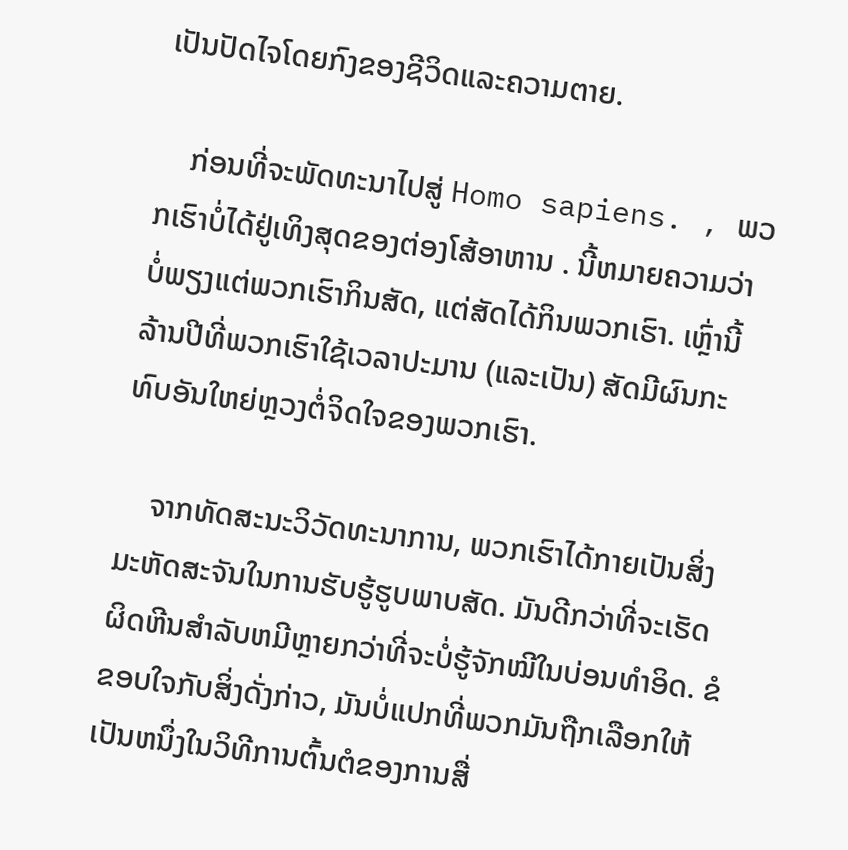ເປັນປັດໄຈໂດຍກົງຂອງຊີວິດແລະຄວາມຕາຍ.

    ກ່ອນທີ່ຈະພັດທະນາໄປສູ່ Homo sapiens. , ພວກເຮົາບໍ່ໄດ້ຢູ່ເທິງສຸດຂອງຕ່ອງໂສ້ອາຫານ . ນີ້ຫມາຍຄວາມວ່າບໍ່ພຽງແຕ່ພວກເຮົາກິນສັດ, ແຕ່ສັດໄດ້ກິນພວກເຮົາ. ເຫຼົ່ານີ້ລ້ານປີທີ່ພວກເຮົາໃຊ້ເວລາປະມານ (ແລະເປັນ) ສັດມີຜົນກະທົບອັນໃຫຍ່ຫຼວງຕໍ່ຈິດໃຈຂອງພວກເຮົາ.

    ຈາກທັດສະນະວິວັດທະນາການ, ພວກເຮົາໄດ້ກາຍເປັນສິ່ງມະຫັດສະຈັນໃນການຮັບຮູ້ຮູບພາບສັດ. ມັນດີກວ່າທີ່ຈະເຮັດຜິດຫີນສຳລັບຫມີຫຼາຍກວ່າທີ່ຈະບໍ່ຮູ້ຈັກໝີໃນບ່ອນທຳອິດ. ຂໍຂອບໃຈກັບສິ່ງດັ່ງກ່າວ, ມັນບໍ່ແປກທີ່ພວກມັນຖືກເລືອກໃຫ້ເປັນຫນຶ່ງໃນວິທີການຕົ້ນຕໍຂອງການສື່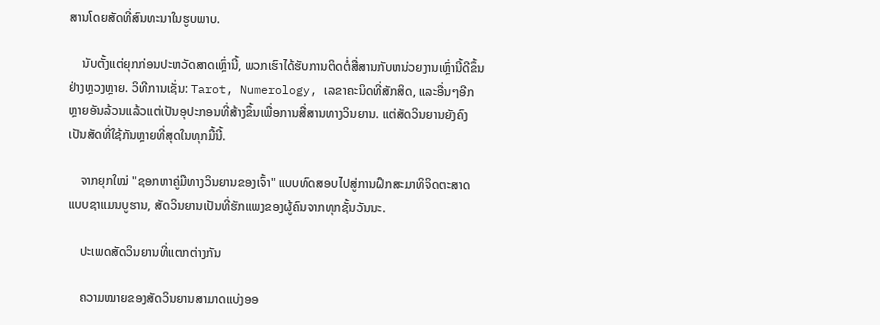ສານໂດຍສັດທີ່ສົນທະນາໃນຮູບພາບ.

    ນັບຕັ້ງແຕ່ຍຸກກ່ອນປະຫວັດສາດເຫຼົ່ານີ້, ພວກເຮົາໄດ້ຮັບການຕິດຕໍ່ສື່ສານກັບຫນ່ວຍງານເຫຼົ່ານີ້ດີຂຶ້ນຢ່າງຫຼວງຫຼາຍ. ວິທີການເຊັ່ນ: Tarot, Numerology, ເລຂາຄະນິດທີ່ສັກສິດ, ແລະອື່ນໆອີກຫຼາຍອັນລ້ວນແລ້ວແຕ່ເປັນອຸປະກອນທີ່ສ້າງຂຶ້ນເພື່ອການສື່ສານທາງວິນຍານ. ແຕ່ສັດວິນຍານຍັງຄົງເປັນສັດທີ່ໃຊ້ກັນຫຼາຍທີ່ສຸດໃນທຸກມື້ນີ້.

    ຈາກຍຸກໃໝ່ "ຊອກຫາຄູ່ມືທາງວິນຍານຂອງເຈົ້າ" ແບບທົດສອບໄປສູ່ການຝຶກສະມາທິຈິດຕະສາດແບບຊາແມນບູຮານ, ສັດວິນຍານເປັນທີ່ຮັກແພງຂອງຜູ້ຄົນຈາກທຸກຊັ້ນວັນນະ.

    ປະເພດສັດວິນຍານທີ່ແຕກຕ່າງກັນ

    ຄວາມໝາຍຂອງສັດວິນຍານສາມາດແບ່ງອອ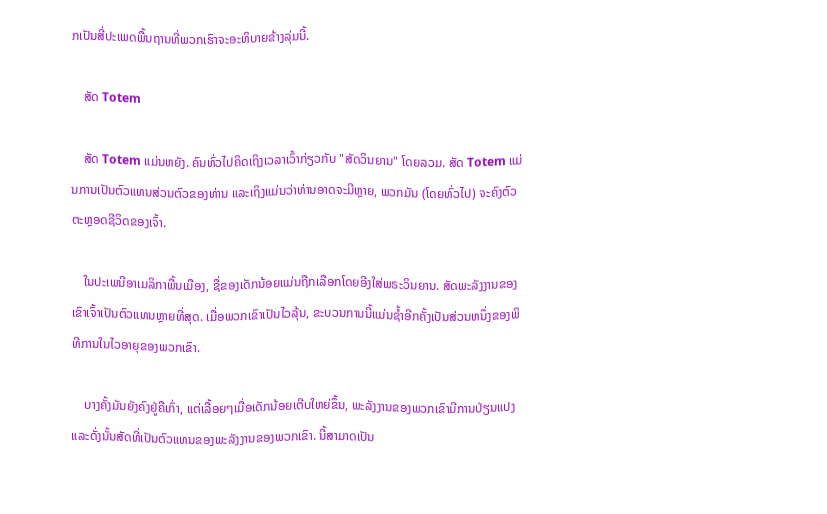ກເປັນສີ່ປະເພດພື້ນຖານທີ່ພວກເຮົາຈະອະທິບາຍຂ້າງລຸ່ມນີ້.

    ສັດ Totem

    ສັດ Totem ແມ່ນຫຍັງ. ຄົນທົ່ວໄປຄິດເຖິງເວລາເວົ້າກ່ຽວກັບ "ສັດວິນຍານ" ໂດຍລວມ. ສັດ Totem ແມ່ນການເປັນຕົວແທນສ່ວນຕົວຂອງທ່ານ ແລະເຖິງແມ່ນວ່າທ່ານອາດຈະມີຫຼາຍ, ພວກມັນ (ໂດຍທົ່ວໄປ) ຈະຄົງຕົວຕະຫຼອດຊີວິດຂອງເຈົ້າ.

    ໃນປະເພນີອາເມລິກາພື້ນເມືອງ, ຊື່ຂອງເດັກນ້ອຍແມ່ນຖືກເລືອກໂດຍອີງໃສ່ພຣະວິນຍານ. ສັດພະລັງງານຂອງເຂົາເຈົ້າເປັນຕົວແທນຫຼາຍທີ່ສຸດ. ເມື່ອພວກເຂົາເປັນໄວລຸ້ນ, ຂະບວນການນີ້ແມ່ນຊ້ຳອີກຄັ້ງເປັນສ່ວນຫນຶ່ງຂອງພິທີການໃນໄວອາຍຸຂອງພວກເຂົາ.

    ບາງຄັ້ງມັນຍັງຄົງຢູ່ຄືເກົ່າ, ແຕ່ເລື້ອຍໆເມື່ອເດັກນ້ອຍເຕີບໃຫຍ່ຂຶ້ນ, ພະລັງງານຂອງພວກເຂົາມີການປ່ຽນແປງແລະດັ່ງນັ້ນສັດທີ່ເປັນຕົວແທນຂອງພະລັງງານຂອງພວກເຂົາ. ນີ້ສາມາດເປັນ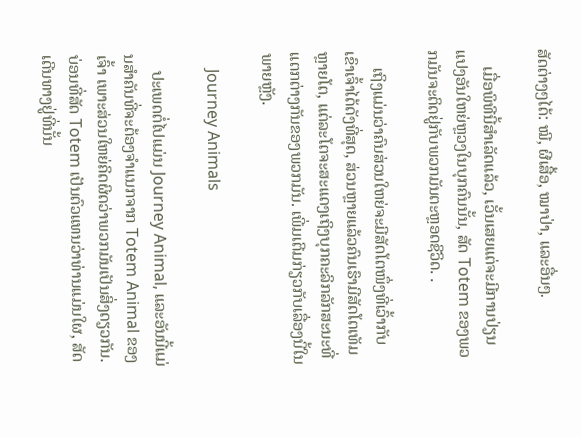ສັດຕ່າງໆໄດ້: ໝີ, ຜີເສື້ອ, ໝາປ່າ, ແລະອື່ນໆ.

    ເມື່ອພິທີນີ້ສຳເລັດແລ້ວ, ເວັ້ນເສຍແຕ່ຈະມີການປ່ຽນແປງອັນໃຫຍ່ຫຼວງໃນບຸກຄົນນັ້ນ, ສັດ Totem ຂອງພວກມັນຈະຕິດຢູ່ກັບພວກມັນຕະຫຼອດຊີວິດ. .

    ເຖິງແມ່ນວ່າຄົນສ່ວນໃຫຍ່ຈະມີສັດໂຕໜຶ່ງທີ່ເວົ້າກັບເຂົາເຈົ້າໄດ້ດັງທີ່ສຸດ, ສ່ວນຫຼາຍແລ້ວຄົນເຮົາມີສັດໂຕເທັມຫຼາຍໂຕ, ແຕ່ລະໂຕຈະສະແດງເຖິງບຸກຄະລິກລັກສະນະທີ່ແຕກຕ່າງກັນຂອງພວກມັນ. ເພີ່ມເຕີມກ່ຽວກັບເລື່ອງນີ້ໃນພາຍຫຼັງ.

    Journey Animals

    ປະເພດຕໍ່ໄປແມ່ນ Journey Animal, ແລະອັນນີ້ແມ່ນສຳຄັນທີ່ຈະຕ້ອງຈຳແນກຈາກ Totem Animal ຂອງເຈົ້າ ເພາະສ່ວນໃຫຍ່ຄິດຜິດວ່າພວກມັນເປັນສິ່ງດຽວກັນ. ບ່ອນທີ່ສັດ Totem ເປັນຕົວແທນວ່າທ່ານແມ່ນໃຜ, ສັດເດີນທາງຢູ່ທີ່ນັ້ນ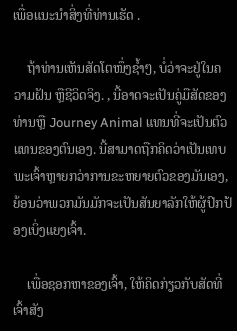ເພື່ອແນະນໍາສິ່ງທີ່ທ່ານເຮັດ .

    ຖ້າທ່ານເຫັນສັດໂຕໜຶ່ງຊໍ້າໆ, ບໍ່ວ່າຈະຢູ່ໃນຄວາມຝັນ ຫຼືຊີວິດຈິງ. , ນີ້ອາດຈະເປັນຄູ່ມືສັດຂອງທ່ານຫຼື Journey Animal ແທນທີ່ຈະເປັນຕົວແທນຂອງຕົນເອງ. ນີ້ສາມາດຖືກຄິດວ່າເປັນເທບພະເຈົ້າຫຼາຍກວ່າການຂະຫຍາຍຕົວຂອງມັນເອງ, ຍ້ອນວ່າພວກມັນມັກຈະເປັນສັນຍາລັກໃຫ້ຜູ້ປົກປ້ອງເບິ່ງແຍງເຈົ້າ.

    ເພື່ອຊອກຫາຂອງເຈົ້າ, ໃຫ້ຄິດກ່ຽວກັບສັດທີ່ເຈົ້າສັງ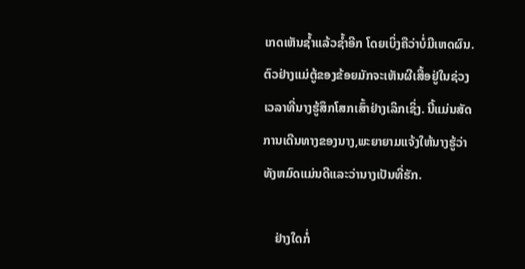ເກດເຫັນຊໍ້າແລ້ວຊໍ້າອີກ ໂດຍເບິ່ງຄືວ່າບໍ່ມີເຫດຜົນ. ຕົວຢ່າງແມ່ຕູ້ຂອງຂ້ອຍມັກຈະເຫັນຜີເສື້ອຢູ່ໃນຊ່ວງເວລາທີ່ນາງຮູ້ສຶກໂສກເສົ້າຢ່າງເລິກເຊິ່ງ. ນີ້ແມ່ນສັດການເດີນທາງຂອງນາງ,ພະຍາຍາມແຈ້ງໃຫ້ນາງຮູ້ວ່າທັງຫມົດແມ່ນດີແລະວ່ານາງເປັນທີ່ຮັກ.

    ຢ່າງໃດກໍ່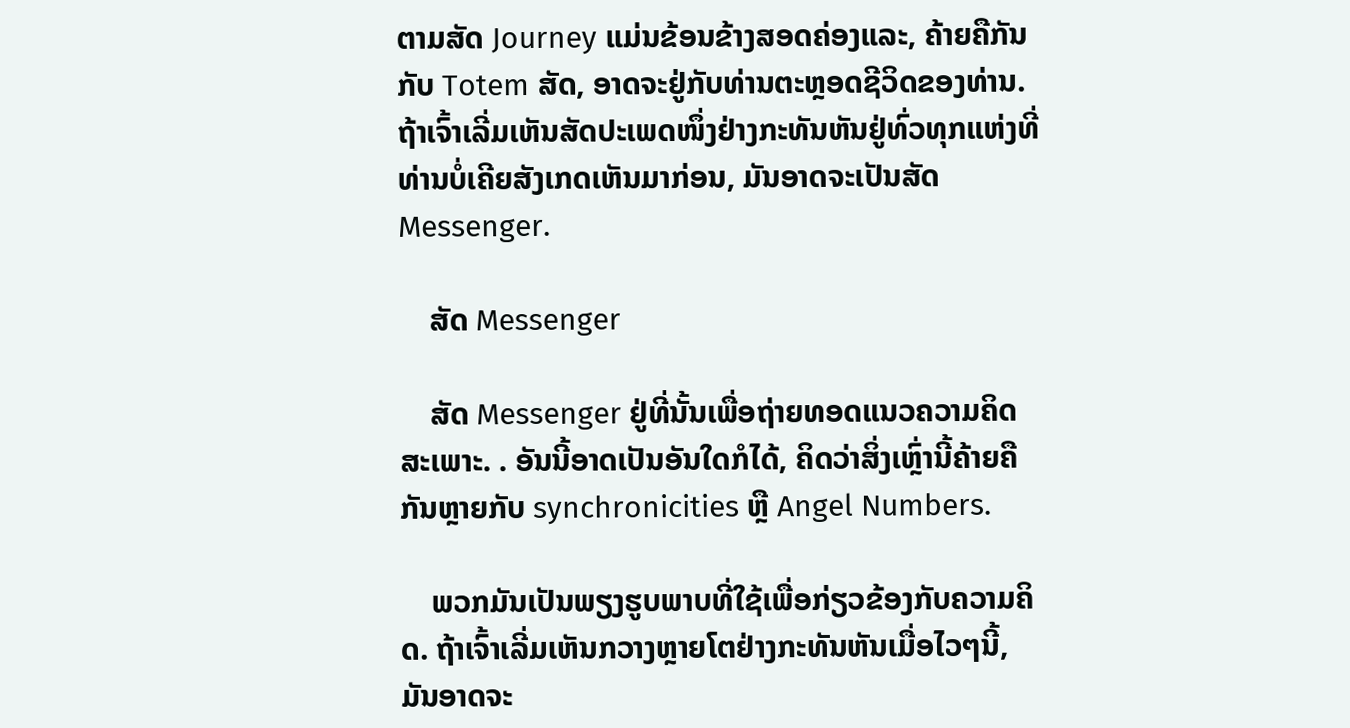ຕາມສັດ Journey ແມ່ນຂ້ອນຂ້າງສອດຄ່ອງແລະ, ຄ້າຍຄືກັນກັບ Totem ສັດ, ອາດຈະຢູ່ກັບທ່ານຕະຫຼອດຊີວິດຂອງທ່ານ. ຖ້າເຈົ້າເລີ່ມເຫັນສັດປະເພດໜຶ່ງຢ່າງກະທັນຫັນຢູ່ທົ່ວທຸກແຫ່ງທີ່ທ່ານບໍ່ເຄີຍສັງເກດເຫັນມາກ່ອນ, ມັນອາດຈະເປັນສັດ Messenger.

    ສັດ Messenger

    ສັດ Messenger ຢູ່ທີ່ນັ້ນເພື່ອຖ່າຍທອດແນວຄວາມຄິດສະເພາະ. . ອັນນີ້ອາດເປັນອັນໃດກໍໄດ້, ຄິດວ່າສິ່ງເຫຼົ່ານີ້ຄ້າຍຄືກັນຫຼາຍກັບ synchronicities ຫຼື Angel Numbers.

    ພວກມັນເປັນພຽງຮູບພາບທີ່ໃຊ້ເພື່ອກ່ຽວຂ້ອງກັບຄວາມຄິດ. ຖ້າເຈົ້າເລີ່ມເຫັນກວາງຫຼາຍໂຕຢ່າງກະທັນຫັນເມື່ອໄວໆນີ້, ມັນອາດຈະ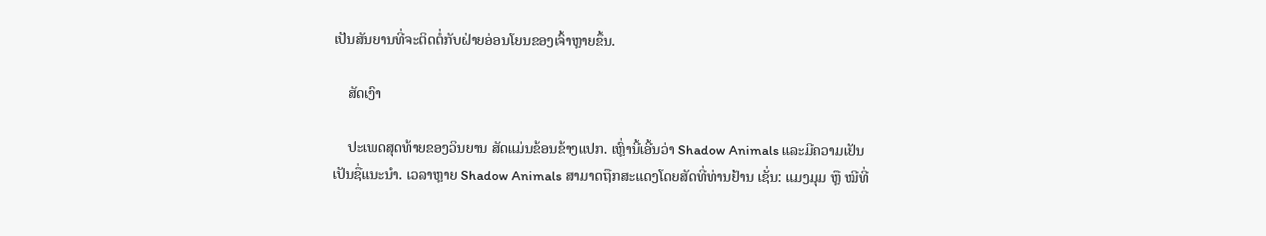ເປັນສັນຍານທີ່ຈະຕິດຕໍ່ກັບຝ່າຍອ່ອນໂຍນຂອງເຈົ້າຫຼາຍຂຶ້ນ.

    ສັດເງົາ

    ປະເພດສຸດທ້າຍຂອງວິນຍານ ສັດແມ່ນຂ້ອນຂ້າງແປກ. ເຫຼົ່ານີ້ເອີ້ນວ່າ Shadow Animals ແລະມີຄວາມເຢັນເປັນຊື່ແນະນໍາ. ເວລາຫຼາຍ Shadow Animals ສາມາດຖືກສະແດງໂດຍສັດທີ່ທ່ານຢ້ານ ເຊັ່ນ: ແມງມຸມ ຫຼື ໝີທີ່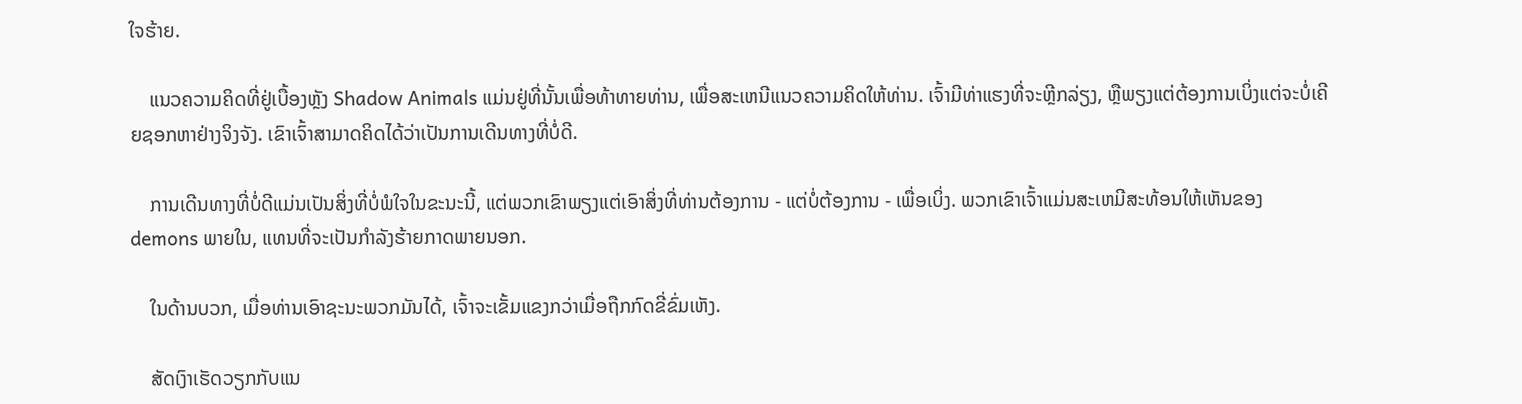ໃຈຮ້າຍ.

    ແນວຄວາມຄິດທີ່ຢູ່ເບື້ອງຫຼັງ Shadow Animals ແມ່ນຢູ່ທີ່ນັ້ນເພື່ອທ້າທາຍທ່ານ, ເພື່ອສະເຫນີແນວຄວາມຄິດໃຫ້ທ່ານ. ເຈົ້າມີທ່າແຮງທີ່ຈະຫຼີກລ່ຽງ, ຫຼືພຽງແຕ່ຕ້ອງການເບິ່ງແຕ່ຈະບໍ່ເຄີຍຊອກຫາຢ່າງຈິງຈັງ. ເຂົາເຈົ້າສາມາດຄິດໄດ້ວ່າເປັນການເດີນທາງທີ່ບໍ່ດີ.

    ການເດີນທາງທີ່ບໍ່ດີແມ່ນເປັນສິ່ງທີ່ບໍ່ພໍໃຈໃນຂະນະນີ້, ແຕ່ພວກເຂົາພຽງແຕ່ເອົາສິ່ງທີ່ທ່ານຕ້ອງການ - ແຕ່ບໍ່ຕ້ອງການ - ເພື່ອເບິ່ງ. ພວກເຂົາເຈົ້າແມ່ນສະເຫມີສະທ້ອນໃຫ້ເຫັນຂອງ demons ພາຍໃນ, ແທນທີ່ຈະເປັນກໍາລັງຮ້າຍກາດພາຍນອກ.

    ໃນດ້ານບວກ, ເມື່ອທ່ານເອົາຊະນະພວກມັນໄດ້, ເຈົ້າຈະເຂັ້ມແຂງກວ່າເມື່ອຖືກກົດຂີ່ຂົ່ມເຫັງ.

    ສັດເງົາເຮັດວຽກກັບແນ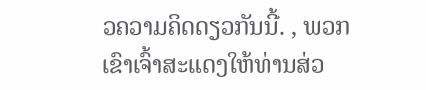ວຄວາມຄິດດຽວກັນນີ້. , ພວກເຂົາເຈົ້າສະແດງໃຫ້ທ່ານສ່ວ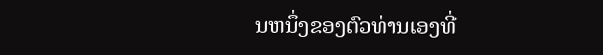ນຫນຶ່ງຂອງຕົວທ່ານເອງທີ່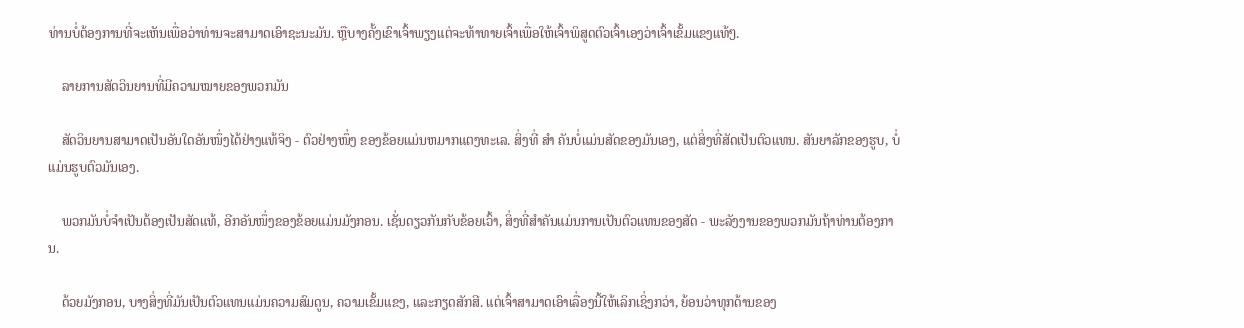ທ່ານບໍ່ຕ້ອງການທີ່ຈະເຫັນເພື່ອວ່າທ່ານຈະສາມາດເອົາຊະນະມັນ. ຫຼືບາງຄັ້ງເຂົາເຈົ້າພຽງແຕ່ຈະທ້າທາຍເຈົ້າເພື່ອໃຫ້ເຈົ້າພິສູດຕົວເຈົ້າເອງວ່າເຈົ້າເຂັ້ມແຂງແທ້ໆ.

    ລາຍການສັດວິນຍານທີ່ມີຄວາມໝາຍຂອງພວກມັນ

    ສັດວິນຍານສາມາດເປັນອັນໃດອັນໜຶ່ງໄດ້ຢ່າງແທ້ຈິງ - ຕົວຢ່າງໜຶ່ງ ຂອງຂ້ອຍແມ່ນຫມາກແຕງທະເລ. ສິ່ງທີ່ ສຳ ຄັນບໍ່ແມ່ນສັດຂອງມັນເອງ, ແຕ່ສິ່ງທີ່ສັດເປັນຕົວແທນ. ສັນຍາລັກຂອງຮູບ, ບໍ່ແມ່ນຮູບຕົວມັນເອງ.

    ພວກມັນບໍ່ຈຳເປັນຕ້ອງເປັນສັດແທ້, ອີກອັນໜຶ່ງຂອງຂ້ອຍແມ່ນມັງກອນ. ເຊັ່ນດຽວກັນກັບຂ້ອຍເວົ້າ, ສິ່ງທີ່ສໍາຄັນແມ່ນການເປັນຕົວແທນຂອງສັດ - ພະລັງງານຂອງພວກມັນຖ້າທ່ານຕ້ອງການ.

    ດ້ວຍມັງກອນ, ບາງສິ່ງທີ່ມັນເປັນຕົວແທນແມ່ນຄວາມສົມດູນ, ຄວາມເຂັ້ມແຂງ, ແລະກຽດສັກສີ. ແຕ່ເຈົ້າສາມາດເອົາເລື່ອງນີ້ໃຫ້ເລິກເຊິ່ງກວ່າ, ຍ້ອນວ່າທຸກດ້ານຂອງ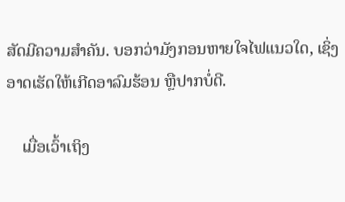ສັດມີຄວາມສໍາຄັນ. ບອກວ່າມັງກອນຫາຍໃຈໄຟແນວໃດ, ເຊິ່ງອາດເຮັດໃຫ້ເກີດອາລົມຮ້ອນ ຫຼືປາກບໍ່ດີ.

    ເມື່ອເວົ້າເຖິງ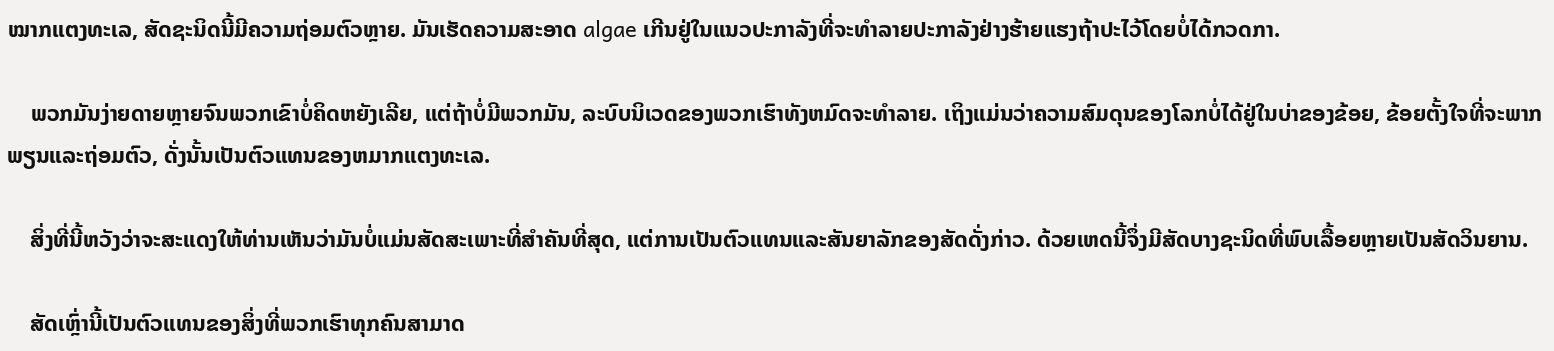ໝາກແຕງທະເລ, ສັດຊະນິດນີ້ມີຄວາມຖ່ອມຕົວຫຼາຍ. ມັນເຮັດຄວາມສະອາດ algae ເກີນຢູ່ໃນແນວປະກາລັງທີ່ຈະທໍາລາຍປະກາລັງຢ່າງຮ້າຍແຮງຖ້າປະໄວ້ໂດຍບໍ່ໄດ້ກວດກາ.

    ພວກມັນງ່າຍດາຍຫຼາຍຈົນພວກເຂົາບໍ່ຄິດຫຍັງເລີຍ, ແຕ່ຖ້າບໍ່ມີພວກມັນ, ລະບົບນິເວດຂອງພວກເຮົາທັງຫມົດຈະທໍາລາຍ. ເຖິງແມ່ນວ່າຄວາມສົມດຸນຂອງໂລກບໍ່ໄດ້ຢູ່ໃນບ່າຂອງຂ້ອຍ, ຂ້ອຍຕັ້ງໃຈທີ່ຈະພາກພຽນແລະຖ່ອມຕົວ, ດັ່ງນັ້ນເປັນຕົວແທນຂອງຫມາກແຕງທະເລ.

    ສິ່ງທີ່ນີ້ຫວັງວ່າຈະສະແດງໃຫ້ທ່ານເຫັນວ່າມັນບໍ່ແມ່ນສັດສະເພາະທີ່ສໍາຄັນທີ່ສຸດ, ແຕ່ການເປັນຕົວແທນແລະສັນຍາລັກຂອງສັດດັ່ງກ່າວ. ດ້ວຍເຫດນີ້ຈຶ່ງມີສັດບາງຊະນິດທີ່ພົບເລື້ອຍຫຼາຍເປັນສັດວິນຍານ.

    ສັດເຫຼົ່ານີ້ເປັນຕົວແທນຂອງສິ່ງທີ່ພວກເຮົາທຸກຄົນສາມາດ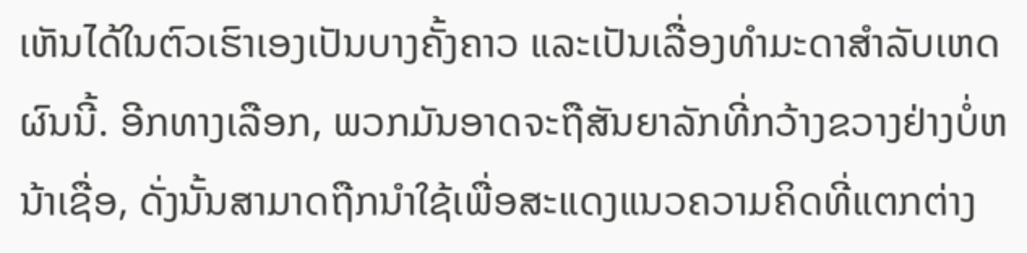ເຫັນໄດ້ໃນຕົວເຮົາເອງເປັນບາງຄັ້ງຄາວ ແລະເປັນເລື່ອງທຳມະດາສຳລັບເຫດຜົນນີ້. ອີກທາງເລືອກ, ພວກມັນອາດຈະຖືສັນຍາລັກທີ່ກວ້າງຂວາງຢ່າງບໍ່ຫນ້າເຊື່ອ, ດັ່ງນັ້ນສາມາດຖືກນໍາໃຊ້ເພື່ອສະແດງແນວຄວາມຄິດທີ່ແຕກຕ່າງ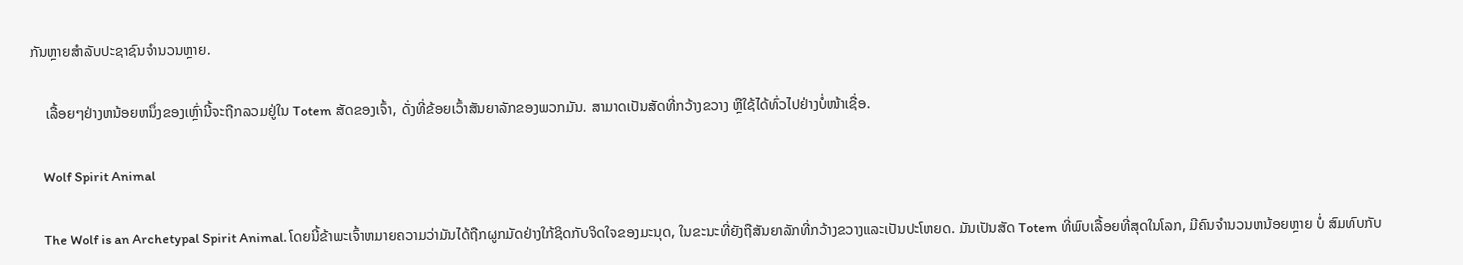ກັນຫຼາຍສໍາລັບປະຊາຊົນຈໍານວນຫຼາຍ.

    ເລື້ອຍໆຢ່າງຫນ້ອຍຫນຶ່ງຂອງເຫຼົ່ານີ້ຈະຖືກລວມຢູ່ໃນ Totem ສັດຂອງເຈົ້າ, ດັ່ງທີ່ຂ້ອຍເວົ້າສັນຍາລັກຂອງພວກມັນ. ສາມາດເປັນສັດທີ່ກວ້າງຂວາງ ຫຼືໃຊ້ໄດ້ທົ່ວໄປຢ່າງບໍ່ໜ້າເຊື່ອ.

    Wolf Spirit Animal

    The Wolf is an Archetypal Spirit Animal. ໂດຍນີ້ຂ້າພະເຈົ້າຫມາຍຄວາມວ່າມັນໄດ້ຖືກຜູກມັດຢ່າງໃກ້ຊິດກັບຈິດໃຈຂອງມະນຸດ, ໃນຂະນະທີ່ຍັງຖືສັນຍາລັກທີ່ກວ້າງຂວາງແລະເປັນປະໂຫຍດ. ມັນເປັນສັດ Totem ທີ່ພົບເລື້ອຍທີ່ສຸດໃນໂລກ, ມີຄົນຈໍານວນຫນ້ອຍຫຼາຍ ບໍ່ ສົມທົບກັບ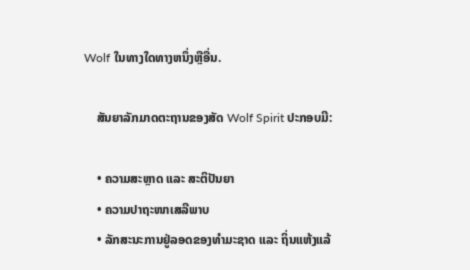Wolf ໃນທາງໃດທາງຫນຶ່ງຫຼືອື່ນ.

    ສັນຍາລັກມາດຕະຖານຂອງສັດ Wolf Spirit ປະກອບມີ:

    • ຄວາມສະຫຼາດ ແລະ ສະຕິປັນຍາ
    • ຄວາມປາຖະໜາເສລີພາບ
    • ລັກສະນະການຢູ່ລອດຂອງທຳມະຊາດ ແລະ ຖິ່ນແຫ້ງແລ້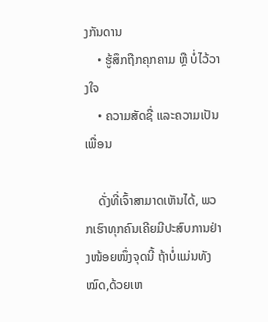ງກັນດານ
    • ຮູ້ສຶກຖືກຄຸກຄາມ ຫຼື ບໍ່ໄວ້ວາງໃຈ
    • ຄວາມສັດຊື່ ແລະຄວາມເປັນເພື່ອນ

    ດັ່ງທີ່ເຈົ້າສາມາດເຫັນໄດ້, ພວກເຮົາທຸກຄົນເຄີຍມີປະສົບການຢ່າງໜ້ອຍໜຶ່ງຈຸດນີ້ ຖ້າບໍ່ແມ່ນທັງໝົດ,ດ້ວຍເຫ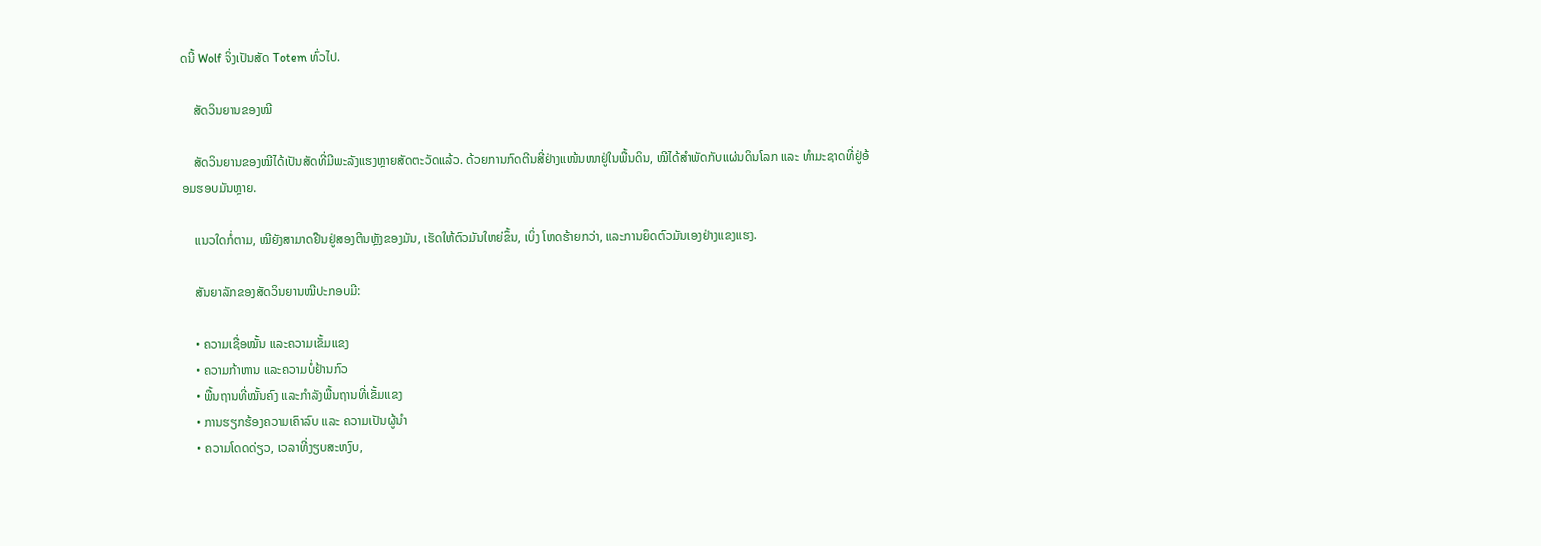ດນີ້ Wolf ຈິ່ງເປັນສັດ Totem ທົ່ວໄປ.

    ສັດວິນຍານຂອງໝີ

    ສັດວິນຍານຂອງໝີໄດ້ເປັນສັດທີ່ມີພະລັງແຮງຫຼາຍສັດຕະວັດແລ້ວ. ດ້ວຍການກົດຕີນສີ່ຢ່າງແໜ້ນໜາຢູ່ໃນພື້ນດິນ, ໝີໄດ້ສຳພັດກັບແຜ່ນດິນໂລກ ແລະ ທຳມະຊາດທີ່ຢູ່ອ້ອມຮອບມັນຫຼາຍ.

    ແນວໃດກໍ່ຕາມ, ໝີຍັງສາມາດຢືນຢູ່ສອງຕີນຫຼັງຂອງມັນ, ເຮັດໃຫ້ຕົວມັນໃຫຍ່ຂຶ້ນ, ເບິ່ງ ໂຫດຮ້າຍກວ່າ, ແລະການຍຶດຕົວມັນເອງຢ່າງແຂງແຮງ.

    ສັນຍາລັກຂອງສັດວິນຍານໝີປະກອບມີ:

    • ຄວາມເຊື່ອໝັ້ນ ແລະຄວາມເຂັ້ມແຂງ
    • ຄວາມກ້າຫານ ແລະຄວາມບໍ່ຢ້ານກົວ
    • ພື້ນຖານທີ່ໝັ້ນຄົງ ແລະກຳລັງພື້ນຖານທີ່ເຂັ້ມແຂງ
    • ການຮຽກຮ້ອງຄວາມເຄົາລົບ ແລະ ຄວາມເປັນຜູ້ນຳ
    • ຄວາມໂດດດ່ຽວ, ເວລາທີ່ງຽບສະຫງົບ,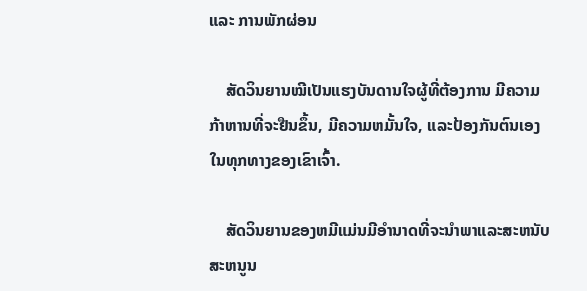ແລະ ການພັກຜ່ອນ

    ສັດວິນຍານໝີເປັນແຮງບັນດານໃຈຜູ້ທີ່ຕ້ອງການ ມີຄວາມກ້າຫານທີ່ຈະຢືນຂຶ້ນ, ມີຄວາມຫມັ້ນໃຈ, ແລະປ້ອງກັນຕົນເອງໃນທຸກທາງຂອງເຂົາເຈົ້າ.

    ສັດວິນຍານຂອງຫມີແມ່ນມີອໍານາດທີ່ຈະນໍາພາແລະສະຫນັບສະຫນູນ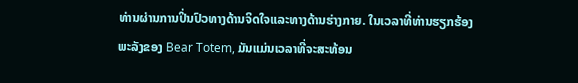ທ່ານຜ່ານການປິ່ນປົວທາງດ້ານຈິດໃຈແລະທາງດ້ານຮ່າງກາຍ. ໃນເວລາທີ່ທ່ານຮຽກຮ້ອງພະລັງຂອງ Bear Totem, ມັນແມ່ນເວລາທີ່ຈະສະທ້ອນ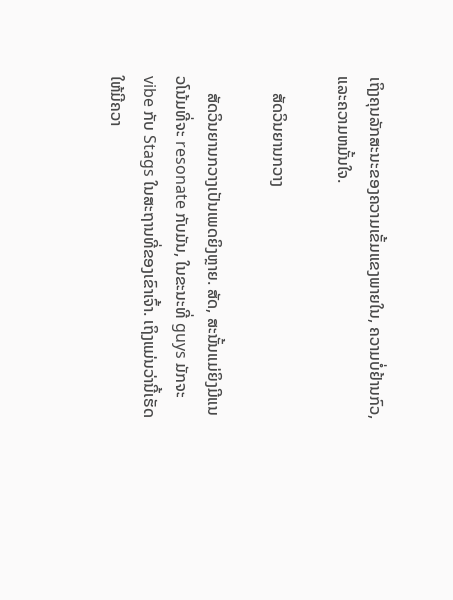ເຖິງຄຸນລັກສະນະຂອງຄວາມເຂັ້ມແຂງພາຍໃນ, ຄວາມບໍ່ຢ້ານກົວ, ແລະຄວາມຫມັ້ນໃຈ.

    ສັດວິນຍານກວາງ

    ສັດວິນຍານກວາງເປັນເພດຍິງຫຼາຍ. ສັດ, ສະນັ້ນແມ່ຍິງມີແນວໂນ້ມທີ່ຈະ resonate ກັບມັນ, ໃນຂະນະທີ່ guys ມັກຈະ vibe ກັບ Stags ໃນສະຖານທີ່ຂອງເຂົາເຈົ້າ. ເຖິງແມ່ນວ່ານີ້ເຮັດໃຫ້ມີຄວາ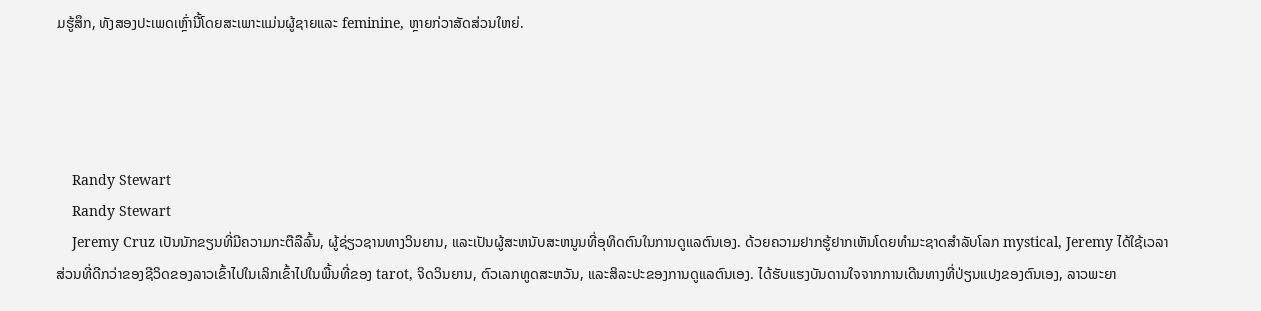ມຮູ້ສຶກ, ທັງສອງປະເພດເຫຼົ່ານີ້ໂດຍສະເພາະແມ່ນຜູ້ຊາຍແລະ feminine, ຫຼາຍກ່ວາສັດສ່ວນໃຫຍ່.




    Randy Stewart
    Randy Stewart
    Jeremy Cruz ເປັນນັກຂຽນທີ່ມີຄວາມກະຕືລືລົ້ນ, ຜູ້ຊ່ຽວຊານທາງວິນຍານ, ແລະເປັນຜູ້ສະຫນັບສະຫນູນທີ່ອຸທິດຕົນໃນການດູແລຕົນເອງ. ດ້ວຍຄວາມຢາກຮູ້ຢາກເຫັນໂດຍທໍາມະຊາດສໍາລັບໂລກ mystical, Jeremy ໄດ້ໃຊ້ເວລາສ່ວນທີ່ດີກວ່າຂອງຊີວິດຂອງລາວເຂົ້າໄປໃນເລິກເຂົ້າໄປໃນພື້ນທີ່ຂອງ tarot, ຈິດວິນຍານ, ຕົວເລກທູດສະຫວັນ, ແລະສິລະປະຂອງການດູແລຕົນເອງ. ໄດ້ຮັບແຮງບັນດານໃຈຈາກການເດີນທາງທີ່ປ່ຽນແປງຂອງຕົນເອງ, ລາວພະຍາ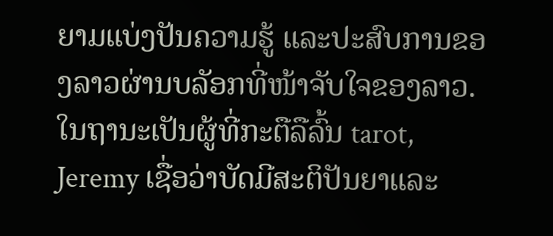ຍາມແບ່ງປັນຄວາມຮູ້ ແລະປະສົບການຂອງລາວຜ່ານບລັອກທີ່ໜ້າຈັບໃຈຂອງລາວ.ໃນຖານະເປັນຜູ້ທີ່ກະຕືລືລົ້ນ tarot, Jeremy ເຊື່ອວ່າບັດມີສະຕິປັນຍາແລະ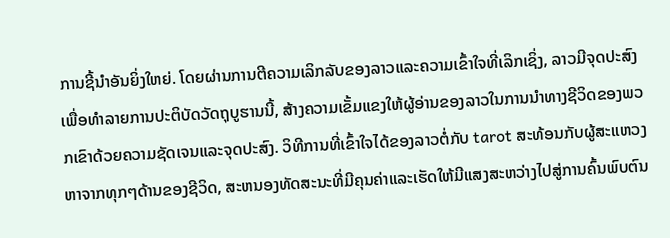ການຊີ້ນໍາອັນຍິ່ງໃຫຍ່. ໂດຍຜ່ານການຕີຄວາມເລິກລັບຂອງລາວແລະຄວາມເຂົ້າໃຈທີ່ເລິກເຊິ່ງ, ລາວມີຈຸດປະສົງເພື່ອທໍາລາຍການປະຕິບັດວັດຖຸບູຮານນີ້, ສ້າງຄວາມເຂັ້ມແຂງໃຫ້ຜູ້ອ່ານຂອງລາວໃນການນໍາທາງຊີວິດຂອງພວກເຂົາດ້ວຍຄວາມຊັດເຈນແລະຈຸດປະສົງ. ວິທີການທີ່ເຂົ້າໃຈໄດ້ຂອງລາວຕໍ່ກັບ tarot ສະທ້ອນກັບຜູ້ສະແຫວງຫາຈາກທຸກໆດ້ານຂອງຊີວິດ, ສະຫນອງທັດສະນະທີ່ມີຄຸນຄ່າແລະເຮັດໃຫ້ມີແສງສະຫວ່າງໄປສູ່ການຄົ້ນພົບຕົນ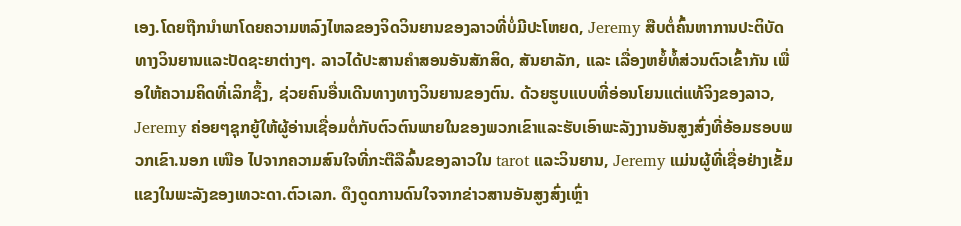ເອງ.ໂດຍຖືກນໍາພາໂດຍຄວາມຫລົງໄຫລຂອງຈິດວິນຍານຂອງລາວທີ່ບໍ່ມີປະໂຫຍດ, Jeremy ສືບຕໍ່ຄົ້ນຫາການປະຕິບັດທາງວິນຍານແລະປັດຊະຍາຕ່າງໆ. ລາວໄດ້ປະສານຄຳສອນອັນສັກສິດ, ສັນຍາລັກ, ແລະ ເລື່ອງຫຍໍ້ທໍ້ສ່ວນຕົວເຂົ້າກັນ ເພື່ອໃຫ້ຄວາມຄິດທີ່ເລິກຊຶ້ງ, ຊ່ວຍຄົນອື່ນເດີນທາງທາງວິນຍານຂອງຕົນ. ດ້ວຍຮູບແບບທີ່ອ່ອນໂຍນແຕ່ແທ້ຈິງຂອງລາວ, Jeremy ຄ່ອຍໆຊຸກຍູ້ໃຫ້ຜູ້ອ່ານເຊື່ອມຕໍ່ກັບຕົວຕົນພາຍໃນຂອງພວກເຂົາແລະຮັບເອົາພະລັງງານອັນສູງສົ່ງທີ່ອ້ອມຮອບພວກເຂົາ.ນອກ ເໜືອ ໄປຈາກຄວາມສົນໃຈທີ່ກະຕືລືລົ້ນຂອງລາວໃນ tarot ແລະວິນຍານ, Jeremy ແມ່ນຜູ້ທີ່ເຊື່ອຢ່າງເຂັ້ມແຂງໃນພະລັງຂອງເທວະດາ.ຕົວເລກ. ດຶງດູດການດົນໃຈຈາກຂ່າວສານອັນສູງສົ່ງເຫຼົ່າ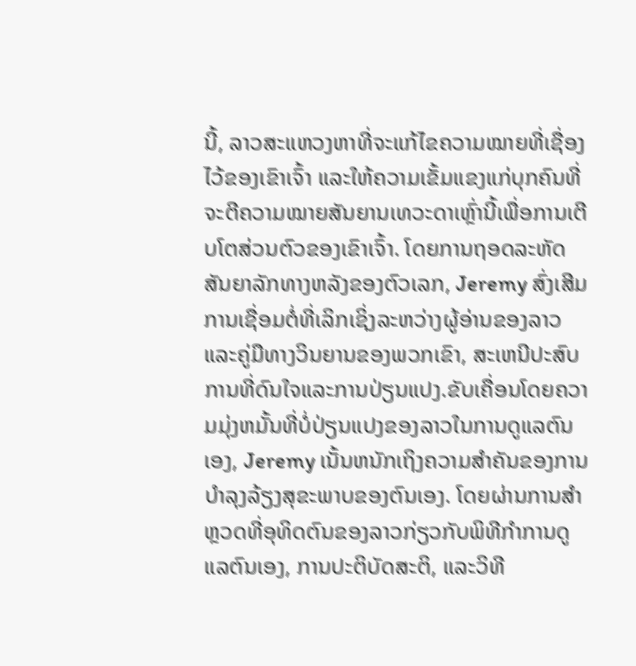ນີ້, ລາວສະແຫວງຫາທີ່ຈະແກ້ໄຂຄວາມໝາຍທີ່ເຊື່ອງໄວ້ຂອງເຂົາເຈົ້າ ແລະໃຫ້ຄວາມເຂັ້ມແຂງແກ່ບຸກຄົນທີ່ຈະຕີຄວາມໝາຍສັນຍານເທວະດາເຫຼົ່ານີ້ເພື່ອການເຕີບໂຕສ່ວນຕົວຂອງເຂົາເຈົ້າ. ໂດຍການຖອດລະຫັດສັນຍາລັກທາງຫລັງຂອງຕົວເລກ, Jeremy ສົ່ງເສີມການເຊື່ອມຕໍ່ທີ່ເລິກເຊິ່ງລະຫວ່າງຜູ້ອ່ານຂອງລາວແລະຄູ່ມືທາງວິນຍານຂອງພວກເຂົາ, ສະເຫນີປະສົບການທີ່ດົນໃຈແລະການປ່ຽນແປງ.ຂັບເຄື່ອນໂດຍຄວາມມຸ່ງຫມັ້ນທີ່ບໍ່ປ່ຽນແປງຂອງລາວໃນການດູແລຕົນເອງ, Jeremy ເນັ້ນຫນັກເຖິງຄວາມສໍາຄັນຂອງການບໍາລຸງລ້ຽງສຸຂະພາບຂອງຕົນເອງ. ໂດຍຜ່ານການສໍາຫຼວດທີ່ອຸທິດຕົນຂອງລາວກ່ຽວກັບພິທີກໍາການດູແລຕົນເອງ, ການປະຕິບັດສະຕິ, ແລະວິທີ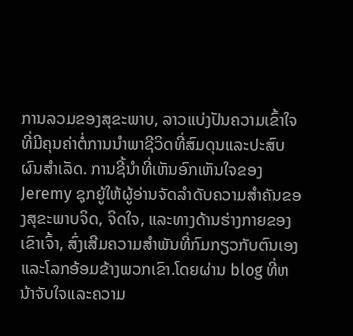ການລວມຂອງສຸຂະພາບ, ລາວແບ່ງປັນຄວາມເຂົ້າໃຈທີ່ມີຄຸນຄ່າຕໍ່ການນໍາພາຊີວິດທີ່ສົມດຸນແລະປະສົບຜົນສໍາເລັດ. ການຊີ້ນໍາທີ່ເຫັນອົກເຫັນໃຈຂອງ Jeremy ຊຸກຍູ້ໃຫ້ຜູ້ອ່ານຈັດລໍາດັບຄວາມສໍາຄັນຂອງສຸຂະພາບຈິດ, ຈິດໃຈ, ແລະທາງດ້ານຮ່າງກາຍຂອງເຂົາເຈົ້າ, ສົ່ງເສີມຄວາມສໍາພັນທີ່ກົມກຽວກັບຕົນເອງແລະໂລກອ້ອມຂ້າງພວກເຂົາ.ໂດຍຜ່ານ blog ທີ່ຫນ້າຈັບໃຈແລະຄວາມ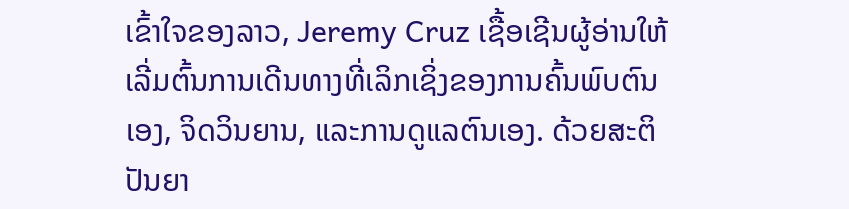ເຂົ້າໃຈຂອງລາວ, Jeremy Cruz ເຊື້ອເຊີນຜູ້ອ່ານໃຫ້ເລີ່ມຕົ້ນການເດີນທາງທີ່ເລິກເຊິ່ງຂອງການຄົ້ນພົບຕົນເອງ, ຈິດວິນຍານ, ແລະການດູແລຕົນເອງ. ດ້ວຍສະຕິປັນຍາ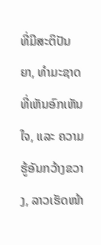ທີ່ມີສະຕິປັນຍາ, ທຳມະຊາດທີ່ເຫັນອົກເຫັນໃຈ, ແລະ ຄວາມຮູ້ອັນກວ້າງຂວາງ, ລາວເຮັດໜ້າ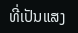ທີ່ເປັນແສງ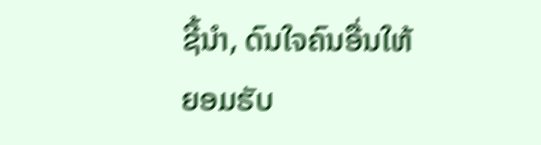ຊີ້ນຳ, ດົນໃຈຄົນອື່ນໃຫ້ຍອມຮັບ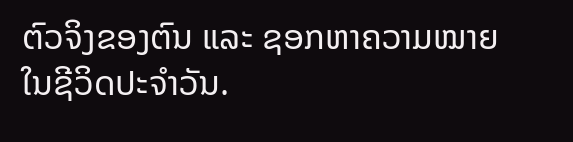ຕົວຈິງຂອງຕົນ ແລະ ຊອກຫາຄວາມໝາຍໃນຊີວິດປະຈຳວັນ.